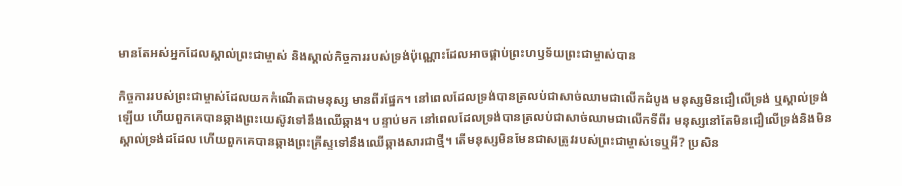មានតែអស់អ្នកដែលស្គាល់ព្រះជាម្ចាស់ និងស្គាល់កិច្ចការរបស់ទ្រង់ប៉ុណ្ណោះដែលអាចផ្គាប់ព្រះហឫទ័យព្រះជាម្ចាស់បាន

កិច្ចការរបស់ព្រះជាម្ចាស់ដែលយកកំណើតជាមនុស្ស មានពីរផ្នែក។ នៅពេលដែលទ្រង់បានត្រលប់ជាសាច់ឈាមជាលើកដំបូង មនុស្សមិនជឿលើទ្រង់ ឬស្គាល់ទ្រង់ឡើយ ហើយពួកគេបានឆ្កាងព្រះយេស៊ូវទៅនឹងឈើឆ្កាង។ បន្ទាប់មក នៅពេលដែលទ្រង់បានត្រលប់ជាសាច់ឈាមជាលើកទីពីរ មនុស្សនៅតែមិនជឿលើទ្រង់និងមិនស្គាល់ទ្រង់ដដែល ហើយពួកគេបានឆ្កាងព្រះគ្រីស្ទទៅនឹងឈើឆ្កាងសារជាថ្មី។ តើមនុស្សមិនមែនជាសត្រូវរបស់ព្រះជាម្ចាស់ទេឬអី? ប្រសិន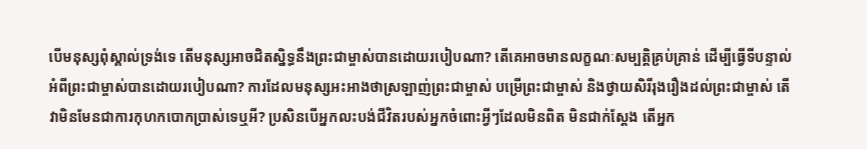បើមនុស្សពុំស្គាល់ទ្រង់ទេ តើមនុស្សអាចជិតស្និទ្ធនឹងព្រះជាម្ចាស់បានដោយរបៀបណា? តើគេអាចមានលក្ខណៈសម្បត្តិគ្រប់គ្រាន់ ដើម្បីធ្វើទីបន្ទាល់អំពីព្រះជាម្ចាស់បានដោយរបៀបណា? ការដែលមនុស្សអះអាងថាស្រឡាញ់ព្រះជាម្ចាស់ បម្រើព្រះជាម្ចាស់ និងថ្វាយសិរីរុងរឿងដល់ព្រះជាម្ចាស់ តើវាមិនមែនជាការកុហកបោកប្រាស់ទេឬអី? ប្រសិនបើអ្នកលះបង់ជីវិតរបស់អ្នកចំពោះអ្វីៗដែលមិនពិត មិនជាក់ស្ដែង តើអ្នក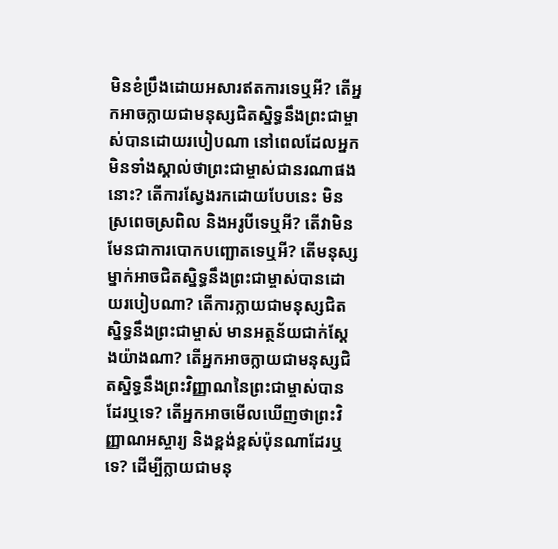មិនខំប្រឹងដោយអសារឥតការទេឬអី? តើអ្នកអាចក្លាយជាមនុស្សជិតស្និទ្ធនឹងព្រះជាម្ចាស់បានដោយរបៀបណា នៅពេលដែលអ្នកមិនទាំងស្គាល់ថាព្រះជាម្ចាស់ជានរណាផងនោះ? តើការស្វែងរកដោយបែបនេះ មិនស្រពេចស្រពិល និងអរូបីទេឬអី? តើវាមិនមែនជាការបោកបញ្ឆោតទេឬអី? តើមនុស្សម្នាក់អាចជិតស្និទ្ធនឹងព្រះជាម្ចាស់បានដោយរបៀបណា? តើការក្លាយជាមនុស្សជិតស្និទ្ធនឹងព្រះជាម្ចាស់ មានអត្ថន័យជាក់ស្ដែងយ៉ាងណា? តើអ្នកអាចក្លាយជាមនុស្សជិតស្និទ្ធនឹងព្រះវិញ្ញាណនៃព្រះជាម្ចាស់បានដែរឬទេ? តើអ្នកអាចមើលឃើញថាព្រះវិញ្ញាណអស្ចារ្យ និងខ្ពង់ខ្ពស់ប៉ុនណាដែរឬទេ? ដើម្បីក្លាយជាមនុ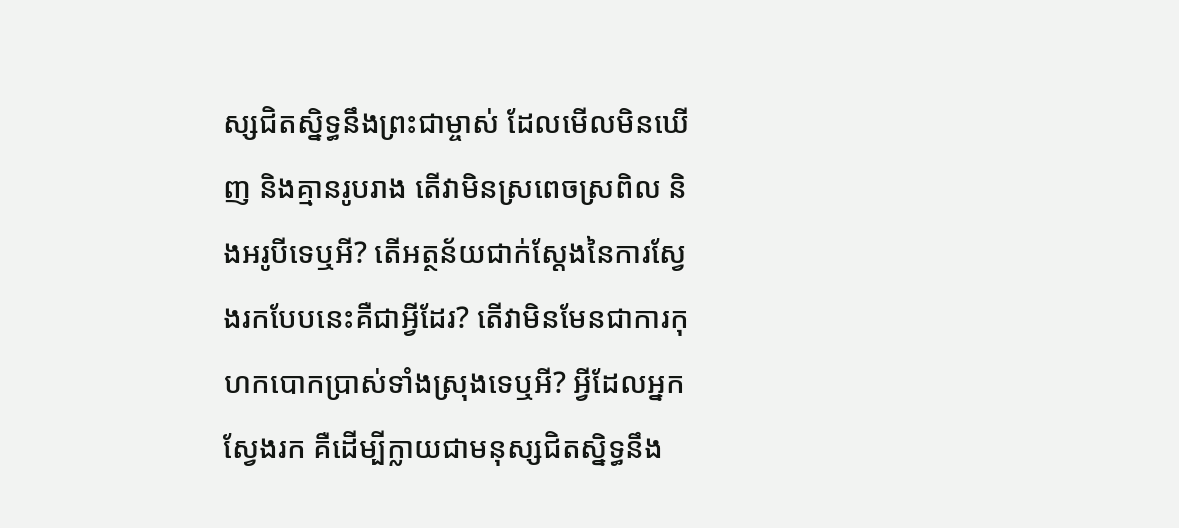ស្សជិតស្និទ្ធនឹងព្រះជាម្ចាស់ ដែលមើលមិនឃើញ និងគ្មានរូបរាង តើវាមិនស្រពេចស្រពិល និងអរូបីទេឬអី? តើអត្ថន័យជាក់ស្ដែងនៃការស្វែងរកបែបនេះគឺជាអ្វីដែរ? តើវាមិនមែនជាការកុហកបោកប្រាស់ទាំងស្រុងទេឬអី? អ្វីដែលអ្នកស្វែងរក គឺដើម្បីក្លាយជាមនុស្សជិតស្និទ្ធនឹង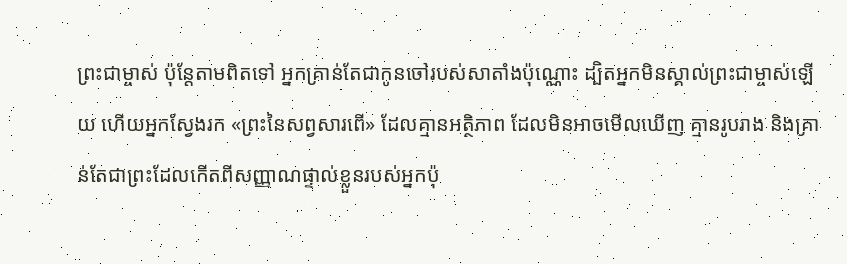ព្រះជាម្ចាស់ ប៉ុន្តែតាមពិតទៅ អ្នកគ្រាន់តែជាកូនចៅរបស់សាតាំងប៉ុណ្ណោះ ដ្បិតអ្នកមិនស្គាល់ព្រះជាម្ចាស់ឡើយ ហើយអ្នកស្វែងរក «ព្រះនៃសព្វសារពើ» ដែលគ្មានអត្ថិភាព ដែលមិនអាចមើលឃើញ គ្មានរូបរាង និងគ្រាន់តែជាព្រះដែលកើតពីសញ្ញាណផ្ទាល់ខ្លួនរបស់អ្នកប៉ុ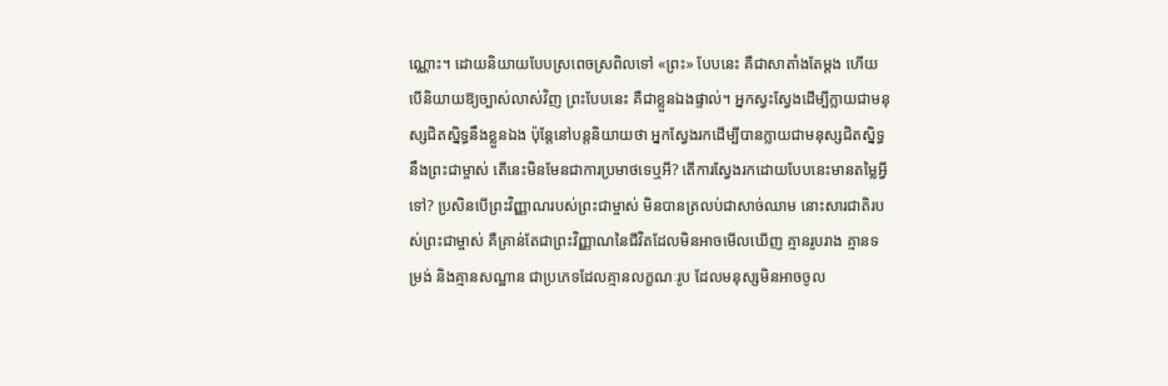ណ្ណោះ។ ដោយនិយាយបែបស្រពេចស្រពិលទៅ «ព្រះ» បែបនេះ គឺជាសាតាំងតែម្ដង ហើយបើនិយាយឱ្យច្បាស់លាស់វិញ ព្រះបែបនេះ គឺជាខ្លួនឯងផ្ទាល់។ អ្នកស្វះស្វែងដើម្បីក្លាយជាមនុស្សជិតស្និទ្ធនឹងខ្លួនឯង ប៉ុន្តែនៅបន្តនិយាយថា អ្នកស្វែងរកដើម្បីបានក្លាយជាមនុស្សជិតស្និទ្ធនឹងព្រះជាម្ចាស់ តើនេះមិនមែនជាការប្រមាថទេឬអី? តើការស្វែងរកដោយបែបនេះមានតម្លៃអ្វីទៅ? ប្រសិនបើព្រះវិញ្ញាណរបស់ព្រះជាម្ចាស់ មិនបានត្រលប់ជាសាច់ឈាម នោះសារជាតិរបស់ព្រះជាម្ចាស់ គឺគ្រាន់តែជាព្រះវិញ្ញាណនៃជីវិតដែលមិនអាចមើលឃើញ គ្មានរូបរាង គ្មានទម្រង់ និងគ្មានសណ្ឋាន ជាប្រភេទដែលគ្មានលក្ខណៈរូប ដែលមនុស្សមិនអាចចូល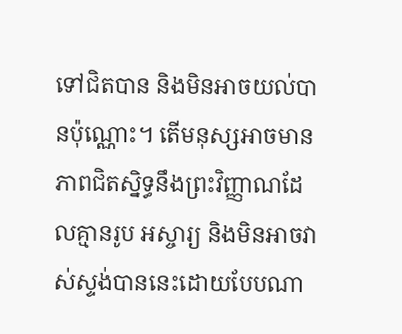ទៅជិតបាន និងមិនអាចយល់បានប៉ុណ្ណោះ។ តើមនុស្សអាចមានភាពជិតស្និទ្ធនឹងព្រះវិញ្ញាណដែលគ្មានរូប អស្ចារ្យ និងមិនអាចវាស់ស្ទង់បាននេះដោយបែបណា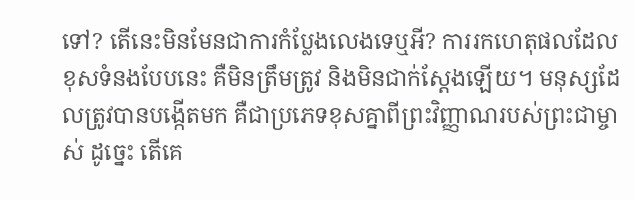ទៅ? តើនេះមិនមែនជាការកំប្លែងលេងទេឬអី? ការរកហេតុផលដែលខុសទំនងបែបនេះ គឺមិនត្រឹមត្រូវ និងមិនជាក់ស្ដែងឡើយ។ មនុស្សដែលត្រូវបានបង្កើតមក គឺជាប្រភេទខុសគ្នាពីព្រះវិញ្ញាណរបស់ព្រះជាម្ចាស់ ដូច្នេះ តើគេ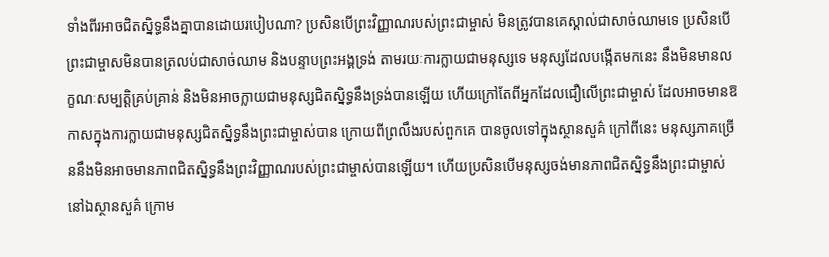ទាំងពីរអាចជិតស្និទ្ធនឹងគ្នាបានដោយរបៀបណា? ប្រសិនបើព្រះវិញ្ញាណរបស់ព្រះជាម្ចាស់ មិនត្រូវបានគេស្គាល់ជាសាច់ឈាមទេ ប្រសិនបើព្រះជាម្ចាសមិនបានត្រលប់ជាសាច់ឈាម និងបន្ទាបព្រះអង្គទ្រង់ តាមរយៈការក្លាយជាមនុស្សទេ មនុស្សដែលបង្កើតមកនេះ នឹងមិនមានលក្ខណៈសម្បត្តិគ្រប់គ្រាន់ និងមិនអាចក្លាយជាមនុស្សជិតស្និទ្ធនឹងទ្រង់បានឡើយ ហើយក្រៅតែពីអ្នកដែលជឿលើព្រះជាម្ចាស់ ដែលអាចមានឱកាសក្នុងការក្លាយជាមនុស្សជិតស្និទ្ធនឹងព្រះជាម្ចាស់បាន ក្រោយពីព្រលឹងរបស់ពួកគេ បានចូលទៅក្នុងស្ថានសួគ៌ ក្រៅពីនេះ មនុស្សភាគច្រើននឹងមិនអាចមានភាពជិតស្និទ្ធនឹងព្រះវិញ្ញាណរបស់ព្រះជាម្ចាស់បានឡើយ។ ហើយប្រសិនបើមនុស្សចង់មានភាពជិតស្និទ្ធនឹងព្រះជាម្ចាស់នៅឯស្ថានសួគ៌ ក្រោម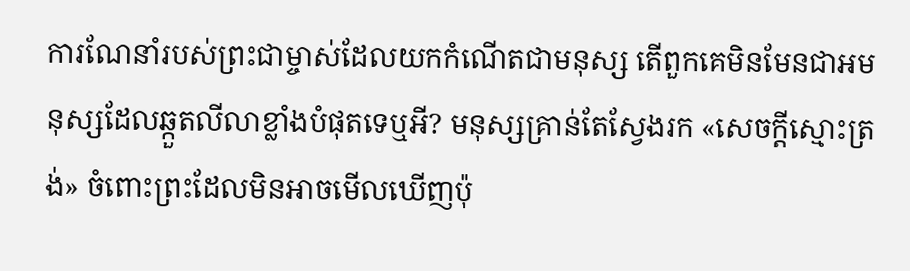ការណែនាំរបស់ព្រះជាម្ចាស់ដែលយកកំណើតជាមនុស្ស តើពួកគេមិនមែនជាអមនុស្សដែលឆ្កួតលីលាខ្លាំងបំផុតទេឬអី? មនុស្សគ្រាន់តែស្វែងរក «សេចក្ដីស្មោះត្រង់» ចំពោះព្រះដែលមិនអាចមើលឃើញប៉ុ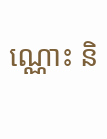ណ្ណោះ និ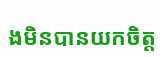ងមិនបានយកចិត្ត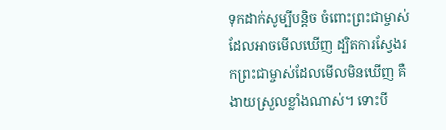ទុកដាក់សូម្បីបន្តិច ចំពោះព្រះជាម្ចាស់ដែលអាចមើលឃើញ ដ្បិតការស្វែងរកព្រះជាម្ចាស់ដែលមើលមិនឃើញ គឺងាយស្រួលខ្លាំងណាស់។ ទោះបី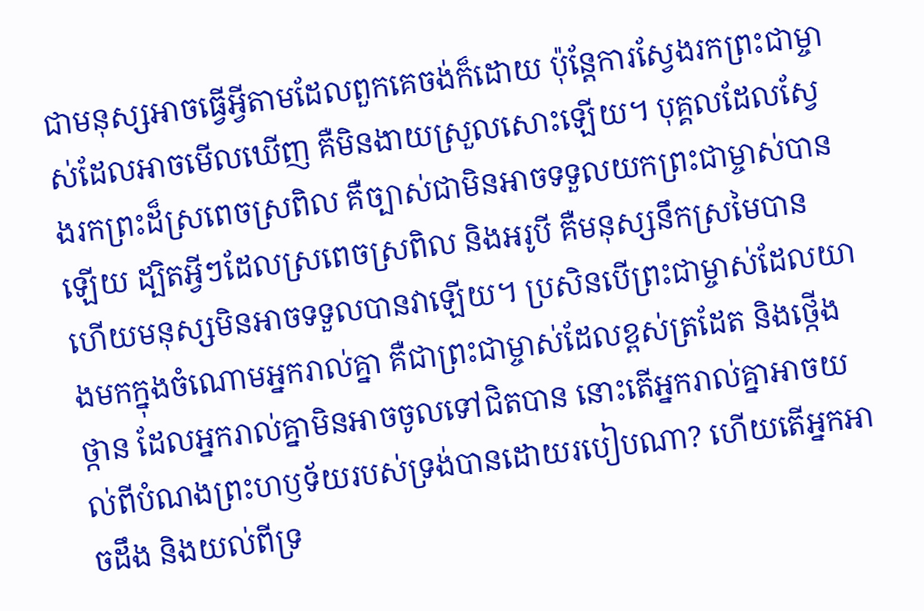ជាមនុស្សអាចធ្វើអ្វីតាមដែលពួកគេចង់ក៏ដោយ ប៉ុន្តែការស្វែងរកព្រះជាម្ចាស់ដែលអាចមើលឃើញ គឺមិនងាយស្រួលសោះឡើយ។ បុគ្គលដែលស្វែងរកព្រះដ៏ស្រពេចស្រពិល គឺច្បាស់ជាមិនអាចទទួលយកព្រះជាម្ចាស់បានឡើយ ដ្បិតអ្វីៗដែលស្រពេចស្រពិល និងអរូបី គឺមនុស្សនឹកស្រមៃបាន ហើយមនុស្សមិនអាចទទួលបានវាឡើយ។ ប្រសិនបើព្រះជាម្ចាស់ដែលយាងមកក្នុងចំណោមអ្នករាល់គ្នា គឺជាព្រះជាម្ចាស់ដែលខ្ពស់ត្រដែត និងថ្កើងថ្កាន ដែលអ្នករាល់គ្នាមិនអាចចូលទៅជិតបាន នោះតើអ្នករាល់គ្នាអាចយល់ពីបំណងព្រះហឫទ័យរបស់ទ្រង់បានដោយរបៀបណា? ហើយតើអ្នកអាចដឹង និងយល់ពីទ្រ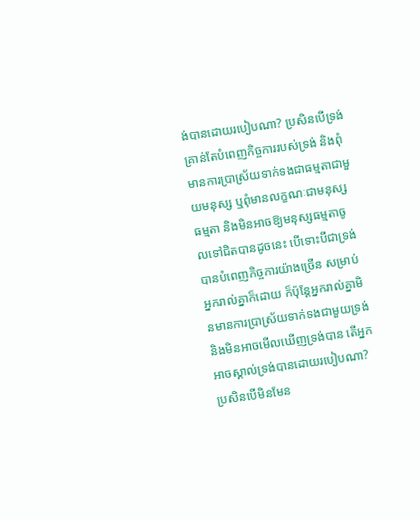ង់បានដោយរបៀបណា? ប្រសិនបើទ្រង់គ្រាន់តែបំពេញកិច្ចការរបស់ទ្រង់ និងពុំមានការប្រាស្រ័យទាក់ទងជាធម្មតាជាមួយមនុស្ស ឬពុំមានលក្ខណៈជាមនុស្សធម្មតា និងមិនអាចឱ្យមនុស្សធម្មតាចូលទៅជិតបានដូចនេះ បើទោះបីជាទ្រង់បានបំពេញកិច្ចការយ៉ាងច្រើន សម្រាប់អ្នករាល់គ្នាក៏ដោយ ក៏ប៉ុន្តែអ្នករាល់គ្នាមិនមានការប្រាស្រ័យទាក់ទងជាមួយទ្រង់ និងមិនអាចមើលឃើញទ្រង់បាន តើអ្នកអាចស្គាល់ទ្រង់បានដោយរបៀបណា? ប្រសិនបើមិនមែន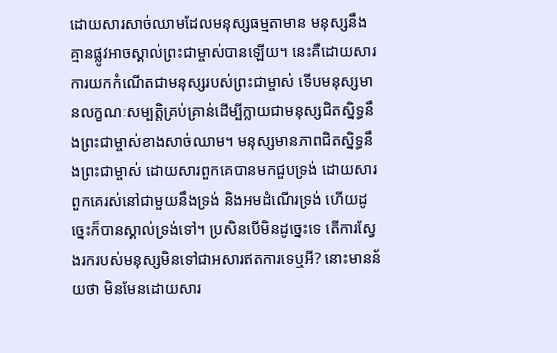ដោយសារសាច់ឈាមដែលមនុស្សធម្មតាមាន មនុស្សនឹងគ្មានផ្លូវអាចស្គាល់ព្រះជាម្ចាស់បានឡើយ។ នេះគឺដោយសារការយកកំណើតជាមនុស្សរបស់ព្រះជាម្ចាស់ ទើបមនុស្សមានលក្ខណៈសម្បត្តិគ្រប់គ្រាន់ដើម្បីក្លាយជាមនុស្សជិតស្និទ្ធនឹងព្រះជាម្ចាស់ខាងសាច់ឈាម។ មនុស្សមានភាពជិតស្និទ្ធនឹងព្រះជាម្ចាស់ ដោយសារពួកគេបានមកជួបទ្រង់ ដោយសារពួកគេរស់នៅជាមួយនឹងទ្រង់ និងអមដំណើរទ្រង់ ហើយដូច្នេះក៏បានស្គាល់ទ្រង់ទៅ។ ប្រសិនបើមិនដូច្នេះទេ តើការស្វែងរករបស់មនុស្សមិនទៅជាអសារឥតការទេឬអី? នោះមានន័យថា មិនមែនដោយសារ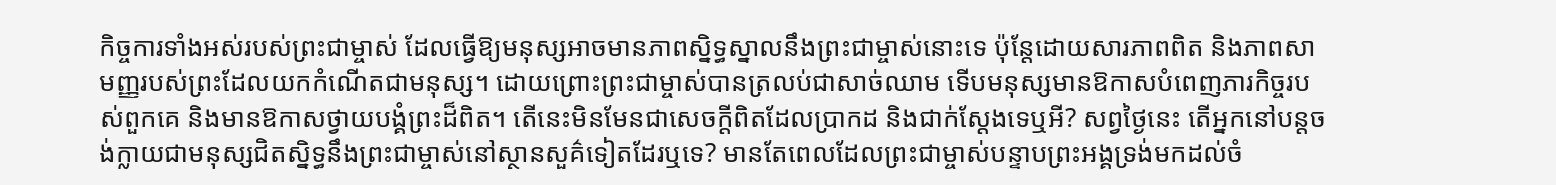កិច្ចការទាំងអស់របស់ព្រះជាម្ចាស់ ដែលធ្វើឱ្យមនុស្សអាចមានភាពស្និទ្ធស្នាលនឹងព្រះជាម្ចាស់នោះទេ ប៉ុន្តែដោយសារភាពពិត និងភាពសាមញ្ញរបស់ព្រះដែលយកកំណើតជាមនុស្ស។ ដោយព្រោះព្រះជាម្ចាស់បានត្រលប់ជាសាច់ឈាម ទើបមនុស្សមានឱកាសបំពេញភារកិច្ចរបស់ពួកគេ និងមានឱកាសថ្វាយបង្គំព្រះដ៏ពិត។ តើនេះមិនមែនជាសេចក្តីពិតដែលប្រាកដ និងជាក់ស្ដែងទេឬអី? សព្វថ្ងៃនេះ តើអ្នកនៅបន្តចង់ក្លាយជាមនុស្សជិតស្និទ្ធនឹងព្រះជាម្ចាស់នៅស្ថានសួគ៌ទៀតដែរឬទេ? មានតែពេលដែលព្រះជាម្ចាស់បន្ទាបព្រះអង្គទ្រង់មកដល់ចំ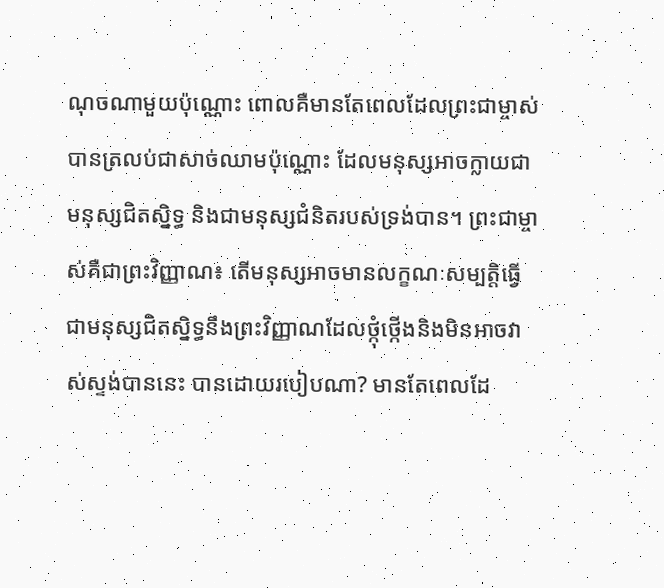ណុចណាមួយប៉ុណ្ណោះ ពោលគឺមានតែពេលដែលព្រះជាម្ចាស់បានត្រលប់ជាសាច់ឈាមប៉ុណ្ណោះ ដែលមនុស្សអាចក្លាយជាមនុស្សជិតស្និទ្ធ និងជាមនុស្សជំនិតរបស់ទ្រង់បាន។ ព្រះជាម្ចាស់គឺជាព្រះវិញ្ញាណ៖ តើមនុស្សអាចមានលក្ខណៈសម្បត្តិធ្វើជាមនុស្សជិតស្និទ្ធនឹងព្រះវិញ្ញាណដែលថ្កុំថ្កើងនិងមិនអាចវាស់ស្ទង់បាននេះ បានដោយរបៀបណា? មានតែពេលដែ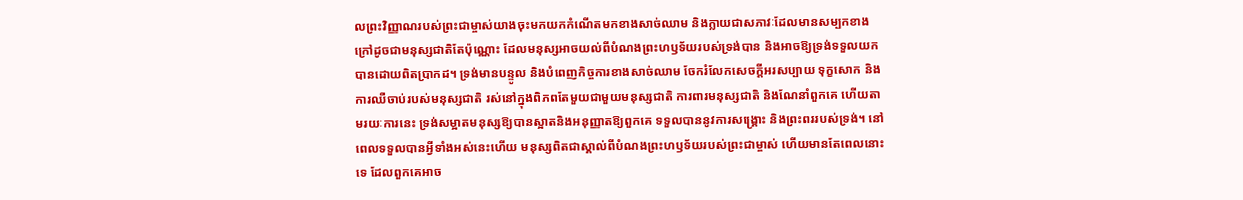លព្រះវិញ្ញាណរបស់ព្រះជាម្ចាស់យាងចុះមកយកកំណើតមកខាងសាច់ឈាម និងក្លាយជាសភាវៈដែលមានសម្បកខាងក្រៅដូចជាមនុស្សជាតិតែប៉ុណ្ណោះ ដែលមនុស្សអាចយល់ពីបំណងព្រះហឫទ័យរបស់ទ្រង់បាន និងអាចឱ្យទ្រង់ទទួលយកបានដោយពិតប្រាកដ។ ទ្រង់មានបន្ទូល និងបំពេញកិច្ចការខាងសាច់ឈាម ចែករំលែកសេចក្តីអរសប្បាយ ទុក្ខសោក និងការឈឺចាប់របស់មនុស្សជាតិ រស់នៅក្នុងពិភពតែមួយជាមួយមនុស្សជាតិ ការពារមនុស្សជាតិ និងណែនាំពួកគេ ហើយតាមរយៈការនេះ ទ្រង់សម្អាតមនុស្សឱ្យបានស្អាតនិងអនុញ្ញាតឱ្យពួកគេ ទទួលបាននូវការសង្គ្រោះ និងព្រះពររបស់ទ្រង់។ នៅពេលទទួលបានអ្វីទាំងអស់នេះហើយ មនុស្សពិតជាស្គាល់ពីបំណងព្រះហឫទ័យរបស់ព្រះជាម្ចាស់ ហើយមានតែពេលនោះទេ ដែលពួកគេអាច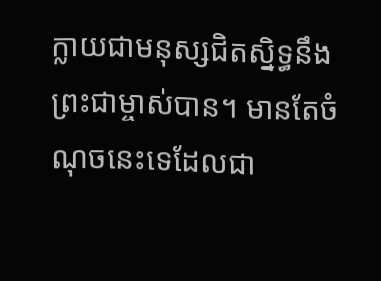ក្លាយជាមនុស្សជិតស្និទ្ធនឹងព្រះជាម្ចាស់បាន។ មានតែចំណុចនេះទេដែលជា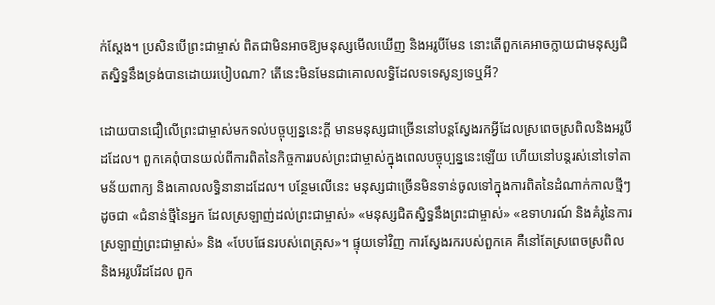ក់ស្ដែង។ ប្រសិនបើព្រះជាម្ចាស់ ពិតជាមិនអាចឱ្យមនុស្សមើលឃើញ និងអរូបីមែន នោះតើពួកគេអាចក្លាយជាមនុស្សជិតស្និទ្ធនឹងទ្រង់បានដោយរបៀបណា? តើនេះមិនមែនជាគោលលទ្ធិដែលទទេសូន្យទេឬអី?

ដោយបានជឿលើព្រះជាម្ចាស់មកទល់បច្ចុប្បន្ននេះក្ដី មានមនុស្សជាច្រើននៅបន្តស្វែងរកអ្វីដែលស្រពេចស្រពិលនិងអរូបីដដែល។ ពួកគេពុំបានយល់ពីការពិតនៃកិច្ចការរបស់ព្រះជាម្ចាស់ក្នុងពេលបច្ចុប្បន្ននេះឡើយ ហើយនៅបន្តរស់នៅទៅតាមន័យពាក្យ និងគោលលទ្ធិនានាដដែល។ បន្ថែមលើនេះ មនុស្សជាច្រើនមិនទាន់ចូលទៅក្នុងការពិតនៃដំណាក់កាលថ្មីៗដូចជា «ជំនាន់ថ្មីនៃអ្នក ដែលស្រឡាញ់ដល់ព្រះជាម្ចាស់» «មនុស្សជិតស្និទ្ធនឹងព្រះជាម្ចាស់» «ឧទាហរណ៍ និងគំរូនៃការស្រឡាញ់ព្រះជាម្ចាស់» និង «បែបផែនរបស់ពេត្រុស»។ ផ្ទុយទៅវិញ ការស្វែងរករបស់ពួកគេ គឺនៅតែស្រពេចស្រពិល និងអរូបរីដដែល ពួក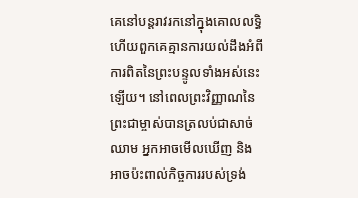គេនៅបន្តរាវរកនៅក្នុងគោលលទ្ធិ ហើយពួកគេគ្មានការយល់ដឹងអំពីការពិតនៃព្រះបន្ទូលទាំងអស់នេះឡើយ។ នៅពេលព្រះវិញ្ញាណនៃព្រះជាម្ចាស់បានត្រលប់ជាសាច់ឈាម អ្នកអាចមើលឃើញ និងអាចប៉ះពាល់កិច្ចការរបស់ទ្រង់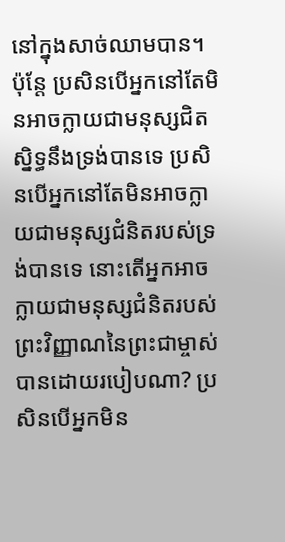នៅក្នុងសាច់ឈាមបាន។ ប៉ុន្តែ ប្រសិនបើអ្នកនៅតែមិនអាចក្លាយជាមនុស្សជិតស្និទ្ធនឹងទ្រង់បានទេ ប្រសិនបើអ្នកនៅតែមិនអាចក្លាយជាមនុស្សជំនិតរបស់ទ្រង់បានទេ នោះតើអ្នកអាចក្លាយជាមនុស្សជំនិតរបស់ព្រះវិញ្ញាណនៃព្រះជាម្ចាស់ បានដោយរបៀបណា? ប្រសិនបើអ្នកមិន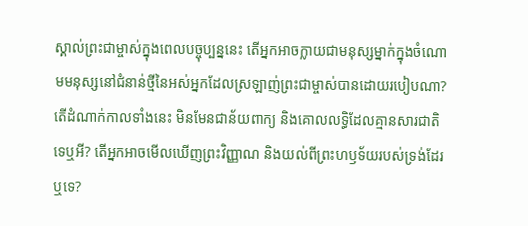ស្គាល់ព្រះជាម្ចាស់ក្នុងពេលបច្ចុប្បន្ននេះ តើអ្នកអាចក្លាយជាមនុស្សម្នាក់ក្នុងចំណោមមនុស្សនៅជំនាន់ថ្មីនៃអស់អ្នកដែលស្រឡាញ់ព្រះជាម្ចាស់បានដោយរបៀបណា? តើដំណាក់កាលទាំងនេះ មិនមែនជាន័យពាក្យ និងគោលលទ្ធិដែលគ្មានសារជាតិទេឬអី? តើអ្នកអាចមើលឃើញព្រះវិញ្ញាណ និងយល់ពីព្រះហឫទ័យរបស់ទ្រង់ដែរឬទេ?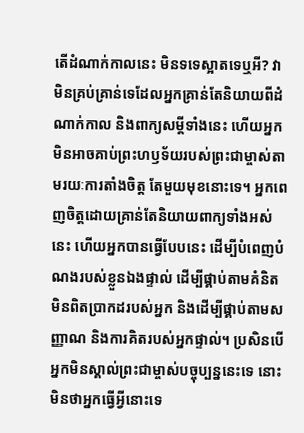តើដំណាក់កាលនេះ មិនទទេស្អាតទេឬអី? វាមិនគ្រប់គ្រាន់ទេដែលអ្នកគ្រាន់តែនិយាយពីដំណាក់កាល និងពាក្យសម្ដីទាំងនេះ ហើយអ្នកមិនអាចគាប់ព្រះហឫទ័យរបស់ព្រះជាម្ចាស់តាមរយៈការតាំងចិត្ត តែមួយមុខនោះទេ។ អ្នកពេញចិត្តដោយគ្រាន់តែនិយាយពាក្យទាំងអស់នេះ ហើយអ្នកបានធ្វើបែបនេះ ដើម្បីបំពេញបំណងរបស់ខ្លួនឯងផ្ទាល់ ដើម្បីផ្គាប់តាមគំនិតមិនពិតប្រាកដរបស់អ្នក និងដើម្បីផ្គាប់តាមសញ្ញាណ និងការគិតរបស់អ្នកផ្ទាល់។ ប្រសិនបើអ្នកមិនស្គាល់ព្រះជាម្ចាស់បច្ចុប្បន្ននេះទេ នោះមិនថាអ្នកធ្វើអ្វីនោះទេ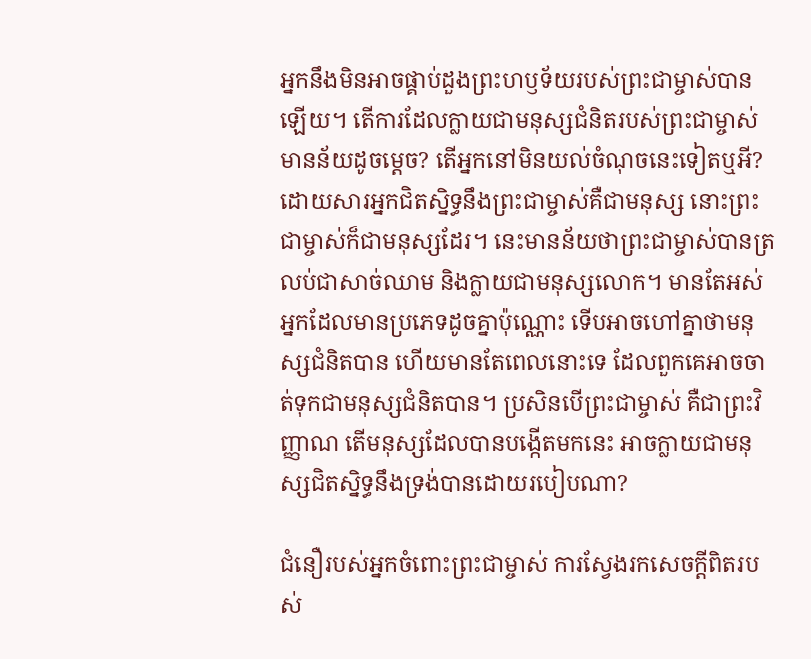អ្នកនឹងមិនអាចផ្គាប់ដួងព្រះហឫទ័យរបស់ព្រះជាម្ចាស់បានឡើយ។ តើការដែលក្លាយជាមនុស្សជំនិតរបស់ព្រះជាម្ចាស់មានន័យដូចម្ដេច? តើអ្នកនៅមិនយល់ចំណុចនេះទៀតឬអី? ដោយសារអ្នកជិតស្និទ្ធនឹងព្រះជាម្ចាស់គឺជាមនុស្ស នោះព្រះជាម្ចាស់ក៏ជាមនុស្សដែរ។ នេះមានន័យថាព្រះជាម្ចាស់បានត្រលប់ជាសាច់ឈាម និងក្លាយជាមនុស្សលោក។ មានតែអស់អ្នកដែលមានប្រភេទដូចគ្នាប៉ុណ្ណោះ ទើបអាចហៅគ្នាថាមនុស្សជំនិតបាន ហើយមានតែពេលនោះទេ ដែលពួកគេអាចចាត់ទុកជាមនុស្សជំនិតបាន។ ប្រសិនបើព្រះជាម្ចាស់ គឺជាព្រះវិញ្ញាណ តើមនុស្សដែលបានបង្កើតមកនេះ អាចក្លាយជាមនុស្សជិតស្និទ្ធនឹងទ្រង់បានដោយរបៀបណា?

ជំនឿរបស់អ្នកចំពោះព្រះជាម្ចាស់ ការស្វែងរកសេចក្តីពិតរបស់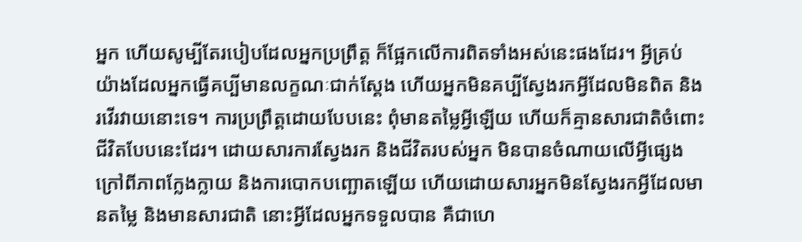អ្នក ហើយសូម្បីតែរបៀបដែលអ្នកប្រព្រឹត្ត ក៏ផ្អែកលើការពិតទាំងអស់នេះផងដែរ។ អ្វីគ្រប់យ៉ាងដែលអ្នកធ្វើគប្បីមានលក្ខណៈជាក់ស្ដែង ហើយអ្នកមិនគប្បីស្វែងរកអ្វីដែលមិនពិត និងរវើរវាយនោះទេ។ ការប្រព្រឹត្តដោយបែបនេះ ពុំមានតម្លៃអ្វីឡើយ ហើយក៏គ្មានសារជាតិចំពោះជីវិតបែបនេះដែរ។ ដោយសារការស្វែងរក និងជីវិតរបស់អ្នក មិនបានចំណាយលើអ្វីផ្សេងក្រៅពីភាពក្លែងក្លាយ និងការបោកបញ្ឆោតឡើយ ហើយដោយសារអ្នកមិនស្វែងរកអ្វីដែលមានតម្លៃ និងមានសារជាតិ នោះអ្វីដែលអ្នកទទួលបាន គឺជាហេ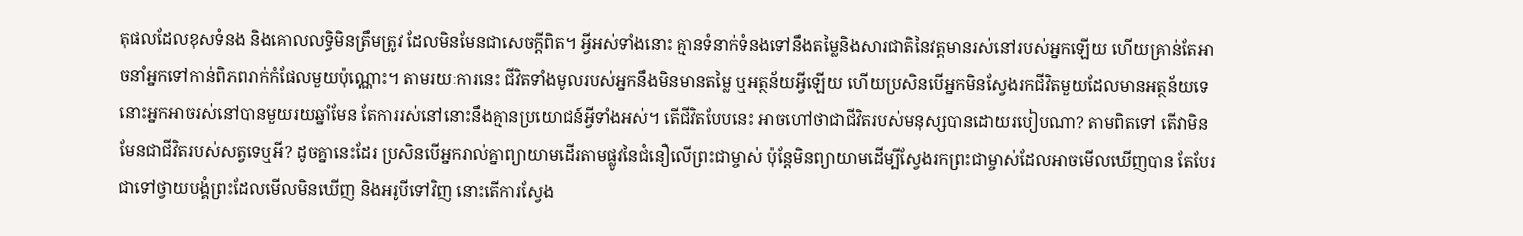តុផលដែលខុសទំនង និងគោលលទ្ធិមិនត្រឹមត្រូវ ដែលមិនមែនជាសេចក្តីពិត។ អ្វីអស់ទាំងនោះ គ្មានទំនាក់ទំនងទៅនឹងតម្លៃនិងសារជាតិនៃវត្តមានរស់នៅរបស់អ្នកឡើយ ហើយគ្រាន់តែអាចនាំអ្នកទៅកាន់ពិភពរាក់កំផែលមួយប៉ុណ្ណោះ។ តាមរយៈការនេះ ជីវិតទាំងមូលរបស់អ្នកនឹងមិនមានតម្លៃ ឬអត្ថន័យអ្វីឡើយ ហើយប្រសិនបើអ្នកមិនស្វែងរកជីវិតមួយដែលមានអត្ថន័យទេ នោះអ្នកអាចរស់នៅបានមួយរយឆ្នាំមែន តែការរស់នៅនោះនឹងគ្មានប្រយោជន៍អ្វីទាំងអស់។ តើជីវិតបែបនេះ អាចហៅថាជាជីវិតរបស់មនុស្សបានដោយរបៀបណា? តាមពិតទៅ តើវាមិនមែនជាជីវិតរបស់សត្វទេឬអី? ដូចគ្នានេះដែរ ប្រសិនបើអ្នករាល់គ្នាព្យាយាមដើរតាមផ្លូវនៃជំនឿលើព្រះជាម្ចាស់ ប៉ុន្តែមិនព្យាយាមដើម្បីស្វែងរកព្រះជាម្ចាស់ដែលអាចមើលឃើញបាន តែបែរជាទៅថ្វាយបង្គំព្រះដែលមើលមិនឃើញ និងអរូបីទៅវិញ នោះតើការស្វែង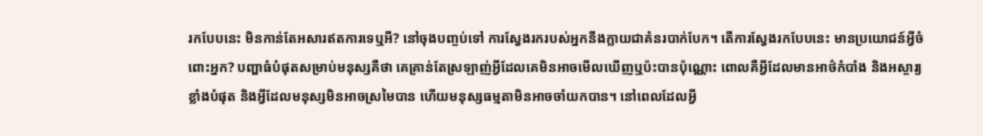រកបែបនេះ មិនកាន់តែអសារឥតការទេឬអី? នៅចុងបញ្ចប់ទៅ ការស្វែងរករបស់អ្នកនឹងក្លាយជាគំនរបាក់បែក។ តើការស្វែងរកបែបនេះ មានប្រយោជន៍អ្វីចំពោះអ្នក? បញ្ហាធំបំផុតសម្រាប់មនុស្សគឺថា គេគ្រាន់តែស្រឡាញ់អ្វីដែលគេមិនអាចមើលឃើញឬប៉ះបានប៉ុណ្ណោះ ពោលគឺអ្វីដែលមានអាថ៌កំបាំង និងអស្ចារ្យខ្លាំងបំផុត និងអ្វីដែលមនុស្សមិនអាចស្រមៃបាន ហើយមនុស្សធម្មតាមិនអាចចាំយកបាន។ នៅពេលដែលអ្វី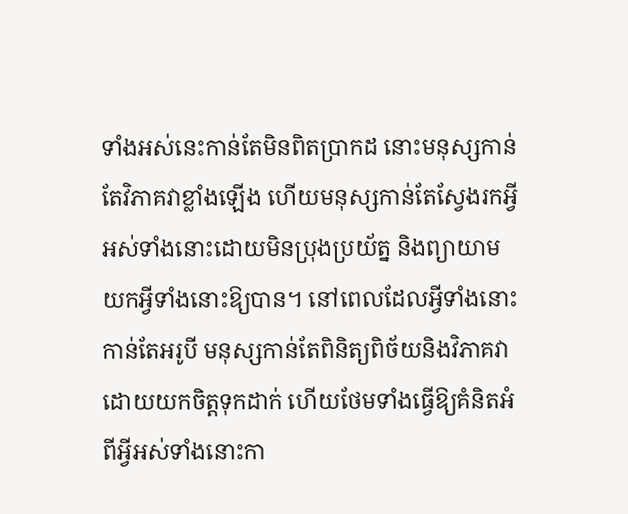ទាំងអស់នេះកាន់តែមិនពិតប្រាកដ នោះមនុស្សកាន់តែវិភាគវាខ្លាំងឡើង ហើយមនុស្សកាន់តែស្វែងរកអ្វីអស់ទាំងនោះដោយមិនប្រុងប្រយ័ត្ន និងព្យាយាមយកអ្វីទាំងនោះឱ្យបាន។ នៅពេលដែលអ្វីទាំងនោះកាន់តែអរូបី មនុស្សកាន់តែពិនិត្យពិច័យនិងវិភាគវាដោយយកចិត្តទុកដាក់ ហើយថែមទាំងធ្វើឱ្យគំនិតអំពីអ្វីអស់ទាំងនោះកា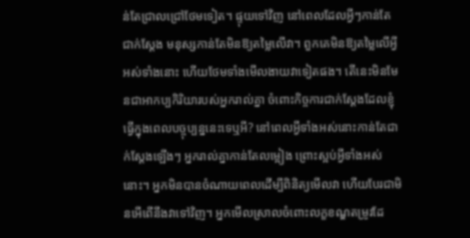ន់តែជ្រាលជ្រៅថែមទៀត។ ផ្ទុយទៅវិញ នៅពេលដែលអ្វីៗកាន់តែជាក់ស្តែង មនុស្សកាន់តែមិនឱ្យតម្លៃលើវា។ ពួកគេមិនឱ្យតម្លៃលើអ្វីអស់ទាំងនោះ ហើយថែមទាំងមើលងាយវាទៀតផង។ តើនេះមិនមែនជាអាកប្បកិរិយារបស់អ្នករាល់គ្នា ចំពោះកិច្ចការជាក់ស្ដែងដែលខ្ញុំធ្វើក្នុងពេលបច្ចុប្បន្ននេះទេឬអី? នៅពេលអ្វីទាំងអស់នោះកាន់តែជាក់ស្ដែងឡើងៗ អ្នករាល់គ្នាកាន់តែលម្អៀង ព្រោះស្អប់អ្វីទាំងអស់នោះ។ អ្នកមិនបានចំណាយពេលដើម្បីពិនិត្យមើលវា ហើយបែរជាមិនអើពើនឹងវាទៅវិញ។ អ្នកមើលស្រាលចំពោះលក្ខខណ្ឌតម្រូវដែ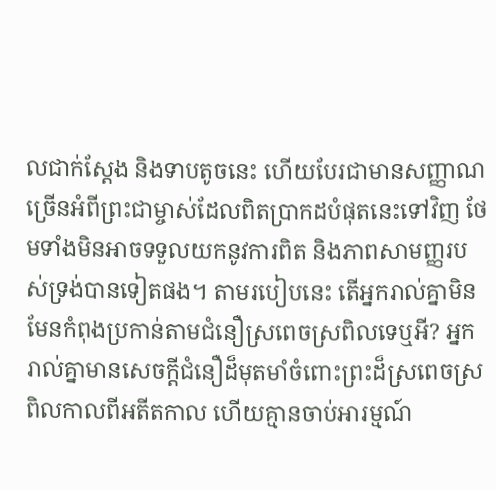លជាក់ស្តែង និងទាបតូចនេះ ហើយបែរជាមានសញ្ញាណច្រើនអំពីព្រះជាម្ចាស់ដែលពិតប្រាកដបំផុតនេះទៅវិញ ថែមទាំងមិនអាចទទួលយកនូវការពិត និងភាពសាមញ្ញរបស់ទ្រង់បានទៀតផង។ តាមរបៀបនេះ តើអ្នករាល់គ្នាមិនមែនកំពុងប្រកាន់តាមជំនឿស្រពេចស្រពិលទេឬអី? អ្នករាល់គ្នាមានសេចក្តីជំនឿដ៏មុតមាំចំពោះព្រះដ៏ស្រពេចស្រពិលកាលពីអតីតកាល ហើយគ្មានចាប់អារម្មណ៍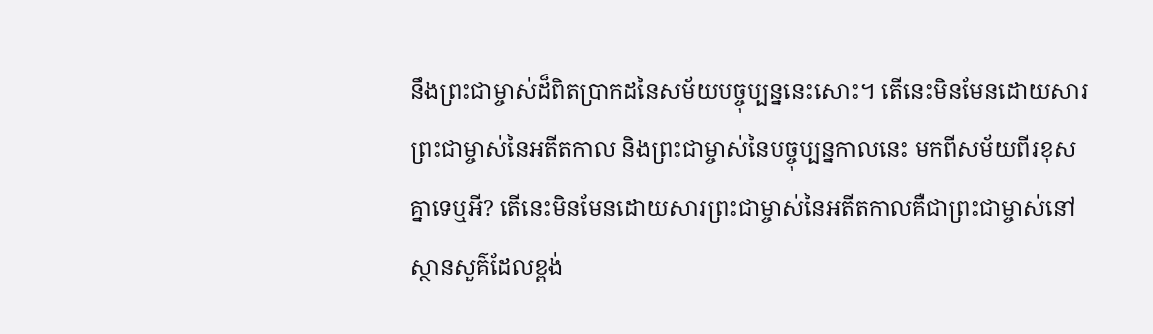នឹងព្រះជាម្ចាស់ដ៏ពិតប្រាកដនៃសម័យបច្ចុប្បន្ននេះសោះ។ តើនេះមិនមែនដោយសារព្រះជាម្ចាស់នៃអតីតកាល និងព្រះជាម្ចាស់នៃបច្ចុប្បន្នកាលនេះ មកពីសម័យពីរខុសគ្នាទេឬអី? តើនេះមិនមែនដោយសារព្រះជាម្ចាស់នៃអតីតកាលគឺជាព្រះជាម្ចាស់នៅស្ថានសួគ៌ដែលខ្ពង់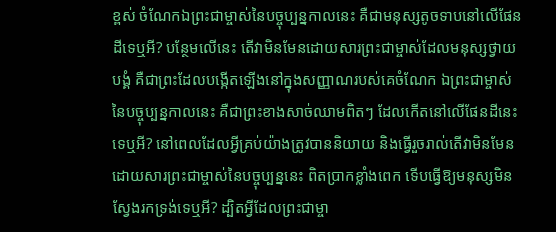ខ្ពស់ ចំណែកឯព្រះជាម្ចាស់នៃបច្ចុប្បន្នកាលនេះ គឺជាមនុស្សតូចទាបនៅលើផែនដីទេឬអី? បន្ថែមលើនេះ តើវាមិនមែនដោយសារព្រះជាម្ចាស់ដែលមនុស្សថ្វាយបង្គំ គឺជាព្រះដែលបង្កើតឡើងនៅក្នុងសញ្ញាណរបស់គេចំណែក ឯព្រះជាម្ចាស់នៃបច្ចុប្បន្នកាលនេះ គឺជាព្រះខាងសាច់ឈាមពិតៗ ដែលកើតនៅលើផែនដីនេះទេឬអី? នៅពេលដែលអ្វីគ្រប់យ៉ាងត្រូវបាននិយាយ និងធ្វើរួចរាល់តើវាមិនមែនដោយសារព្រះជាម្ចាស់នៃបច្ចុប្បន្ននេះ ពិតប្រាកខ្លាំងពេក ទើបធ្វើឱ្យមនុស្សមិនស្វែងរកទ្រង់ទេឬអី? ដ្បិតអ្វីដែលព្រះជាម្ចា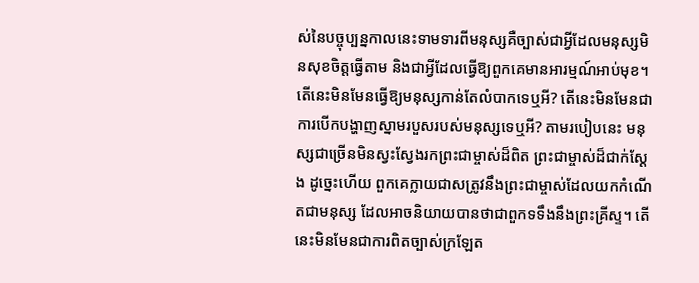ស់នៃបច្ចុប្បន្នកាលនេះទាមទារពីមនុស្សគឺច្បាស់ជាអ្វីដែលមនុស្សមិនសុខចិត្តធ្វើតាម និងជាអ្វីដែលធ្វើឱ្យពួកគេមានអារម្មណ៍អាប់មុខ។ តើនេះមិនមែនធ្វើឱ្យមនុស្សកាន់តែលំបាកទេឬអី? តើនេះមិនមែនជាការបើកបង្ហាញស្នាមរបួសរបស់មនុស្សទេឬអី? តាមរបៀបនេះ មនុស្សជាច្រើនមិនស្វះស្វែងរកព្រះជាម្ចាស់ដ៏ពិត ព្រះជាម្ចាស់ដ៏ជាក់ស្ដែង ដូច្នេះហើយ ពួកគេក្លាយជាសត្រូវនឹងព្រះជាម្ចាស់ដែលយកកំណើតជាមនុស្ស ដែលអាចនិយាយបានថាជាពួកទទឹងនឹងព្រះគ្រីស្ទ។ តើនេះមិនមែនជាការពិតច្បាស់ក្រឡែត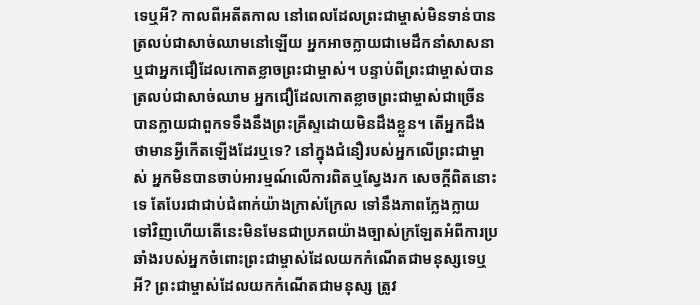ទេឬអី? កាលពីអតីតកាល នៅពេលដែលព្រះជាម្ចាស់មិនទាន់បានត្រលប់ជាសាច់ឈាមនៅឡើយ អ្នកអាចក្លាយជាមេដឹកនាំសាសនា ឬជាអ្នកជឿដែលកោតខ្លាចព្រះជាម្ចាស់។ បន្ទាប់ពីព្រះជាម្ចាស់បានត្រលប់ជាសាច់ឈាម អ្នកជឿដែលកោតខ្លាចព្រះជាម្ចាស់ជាច្រើន បានក្លាយជាពួកទទឹងនឹងព្រះគ្រីស្ទដោយមិនដឹងខ្លួន។ តើអ្នកដឹងថាមានអ្វីកើតឡើងដែរឬទេ? នៅក្នុងជំនឿរបស់អ្នកលើព្រះជាម្ចាស់ អ្នកមិនបានចាប់អារម្មណ៍លើការពិតឬស្វែងរក សេចក្តីពិតនោះទេ តែបែរជាជាប់ជំពាក់យ៉ាងក្រាស់ក្រែល ទៅនឹងភាពក្លែងក្លាយទៅវិញហើយតើនេះមិនមែនជាប្រភពយ៉ាងច្បាស់ក្រឡែតអំពីការប្រឆាំងរបស់អ្នកចំពោះព្រះជាម្ចាស់ដែលយកកំណើតជាមនុស្សទេឬអី? ព្រះជាម្ចាស់ដែលយកកំណើតជាមនុស្ស ត្រូវ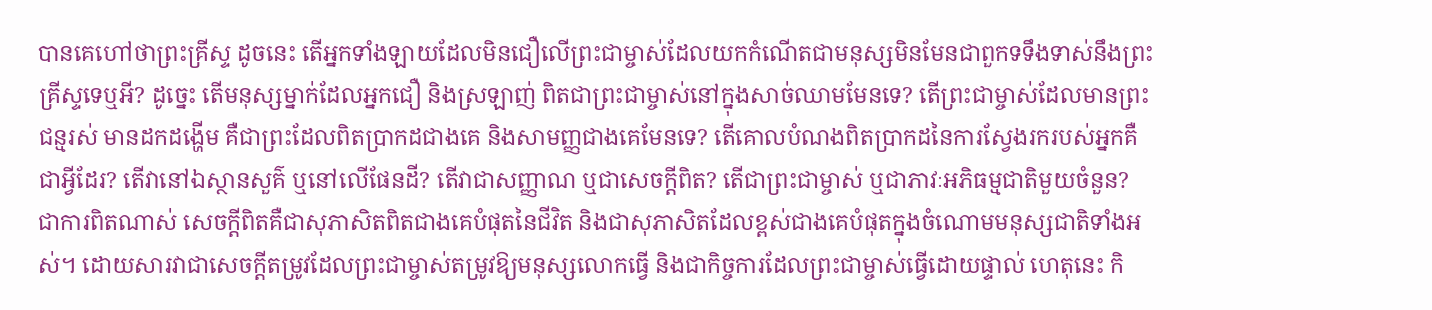បានគេហៅថាព្រះគ្រីស្ទ ដូចនេះ តើអ្នកទាំងឡាយដែលមិនជឿលើព្រះជាម្ចាស់ដែលយកកំណើតជាមនុស្សមិនមែនជាពួកទទឹងទាស់នឹងព្រះគ្រីស្ទទេឬអី? ដូច្នេះ តើមនុស្សម្នាក់ដែលអ្នកជឿ និងស្រឡាញ់ ពិតជាព្រះជាម្ចាស់នៅក្នុងសាច់ឈាមមែនទេ? តើព្រះជាម្ចាស់ដែលមានព្រះជន្មរស់ មានដកដង្ហើម គឺជាព្រះដែលពិតប្រាកដជាងគេ និងសាមញ្ញជាងគេមែនទេ? តើគោលបំណងពិតប្រាកដនៃការស្វែងរករបស់អ្នកគឺជាអ្វីដែរ? តើវានៅឯស្ថានសួគ៌ ឬនៅលើផែនដី? តើវាជាសញ្ញាណ ឬជាសេចក្តីពិត? តើជាព្រះជាម្ចាស់ ឬជាភាវៈអភិធម្មជាតិមួយចំនួន? ជាការពិតណាស់ សេចក្តីពិតគឺជាសុភាសិតពិតជាងគេបំផុតនៃជីវិត និងជាសុភាសិតដែលខ្ពស់ជាងគេបំផុតក្នុងចំណោមមនុស្សជាតិទាំងអស់។ ដោយសារវាជាសេចក្ដីតម្រូវដែលព្រះជាម្ចាស់តម្រូវឱ្យមនុស្សលោកធ្វើ និងជាកិច្ចការដែលព្រះជាម្ចាស់ធ្វើដោយផ្ទាល់ ហេតុនេះ កិ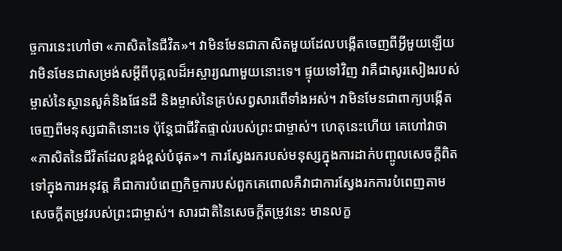ច្ចការនេះហៅថា «ភាសិតនៃជីវិត»។ វាមិនមែនជាភាសិតមួយដែលបង្កើតចេញពីអ្វីមួយឡើយ វាមិនមែនជាសម្រង់សម្ដីពីបុគ្គលដ៏អស្ចារ្យណាមួយនោះទេ។ ផ្ទុយទៅវិញ វាគឺជាសូរសៀងរបស់ម្ចាស់នៃស្ថានសួគ៌និងផែនដី និងម្ចាស់នៃគ្រប់សព្វសារពើទាំងអស់។ វាមិនមែនជាពាក្យបង្កើតចេញពីមនុស្សជាតិនោះទេ ប៉ុន្តែជាជីវិតផ្ទាល់របស់ព្រះជាម្ចាស់។ ហេតុនេះហើយ គេហៅវាថា «ភាសិតនៃជីវិតដែលខ្ពង់ខ្ពស់បំផុត»។ ការស្វែងរករបស់មនុស្សក្នុងការដាក់បញ្ចូលសេចក្តីពិតទៅក្នុងការអនុវត្ត គឺជាការបំពេញកិច្ចការបស់ពួកគេពោលគឺវាជាការស្វែងរកការបំពេញតាមសេចក្ដីតម្រូវរបស់ព្រះជាម្ចាស់។ សារជាតិនៃសេចក្ដីតម្រូវនេះ មានលក្ខ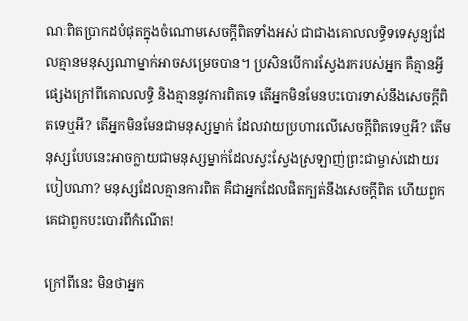ណៈពិតប្រាកដបំផុតក្នុងចំណោមសេចក្តីពិតទាំងអស់ ជាជាងគោលលទ្ធិទទេសូន្យដែលគ្មានមនុស្សណាម្នាក់អាចសម្រេចបាន។ ប្រសិនបើការស្វែងរករបស់អ្នក គឺគ្មានអ្វីផ្សេងក្រៅពីគោលលទ្ធិ និងគ្មាននូវការពិតទេ តើអ្នកមិនមែនបះបោរទាស់នឹងសេចក្តីពិតទេឬអី? តើអ្នកមិនមែនជាមនុស្សម្នាក់ ដែលវាយប្រហារលើសេចក្តីពិតទេឬអី? តើមនុស្សបែបនេះអាចក្លាយជាមនុស្សម្នាក់ដែលស្វះស្វែងស្រឡាញ់ព្រះជាម្ចាស់ដោយរបៀបណា? មនុស្សដែលគ្មានការពិត គឺជាអ្នកដែលផិតក្បត់នឹងសេចក្តីពិត ហើយពួកគេជាពួកបះបោរពីកំណើត!

ក្រៅពីនេះ មិនថាអ្នក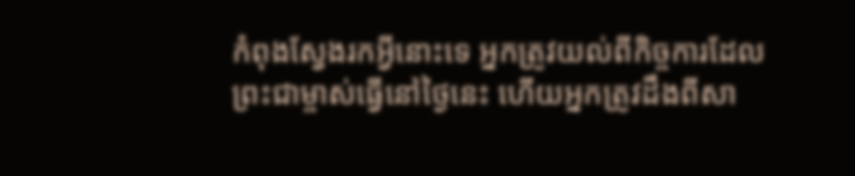កំពុងស្វែងរកអ្វីនោះទេ អ្នកត្រូវយល់ពីកិច្ចការដែលព្រះជាម្ចាស់ធ្វើនៅថ្ងៃនេះ ហើយអ្នកត្រូវដឹងពីសា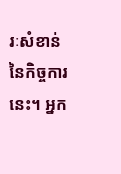រៈសំខាន់នៃកិច្ចការនេះ។ អ្នក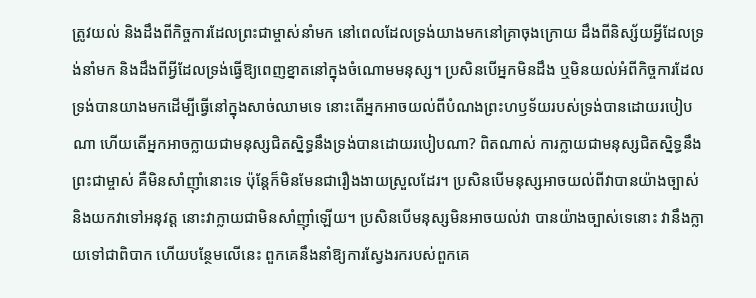ត្រូវយល់ និងដឹងពីកិច្ចការដែលព្រះជាម្ចាស់នាំមក នៅពេលដែលទ្រង់យាងមកនៅគ្រាចុងក្រោយ ដឹងពីនិស្ស័យអ្វីដែលទ្រង់នាំមក និងដឹងពីអ្វីដែលទ្រង់ធ្វើឱ្យពេញខ្នាតនៅក្នុងចំណោមមនុស្ស។ ប្រសិនបើអ្នកមិនដឹង ឬមិនយល់អំពីកិច្ចការដែលទ្រង់បានយាងមកដើម្បីធ្វើនៅក្នុងសាច់ឈាមទេ នោះតើអ្នកអាចយល់ពីបំណងព្រះហឫទ័យរបស់ទ្រង់បានដោយរបៀបណា ហើយតើអ្នកអាចក្លាយជាមនុស្សជិតស្និទ្ធនឹងទ្រង់បានដោយរបៀបណា? ពិតណាស់ ការក្លាយជាមនុស្សជិតស្និទ្ធនឹងព្រះជាម្ចាស់ គឺមិនសាំញ៉ាំនោះទេ ប៉ុន្តែក៏មិនមែនជារឿងងាយស្រួលដែរ។ ប្រសិនបើមនុស្សអាចយល់ពីវាបានយ៉ាងច្បាស់ និងយកវាទៅអនុវត្ត នោះវាក្លាយជាមិនសាំញ៉ាំឡើយ។ ប្រសិនបើមនុស្សមិនអាចយល់វា បានយ៉ាងច្បាស់ទេនោះ វានឹងក្លាយទៅជាពិបាក ហើយបន្ថែមលើនេះ ពួកគេនឹងនាំឱ្យការស្វែងរករបស់ពួកគេ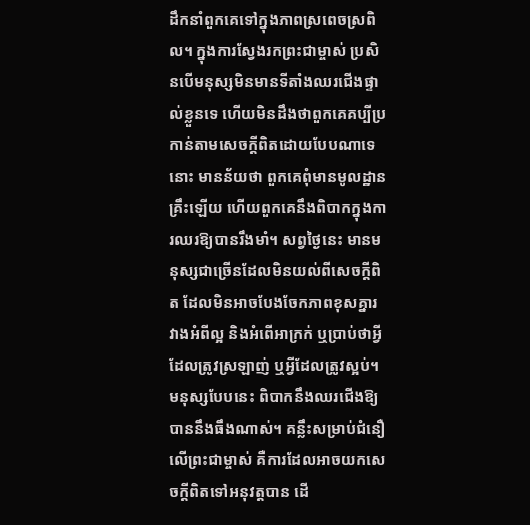ដឹកនាំពួកគេទៅក្នុងភាពស្រពេចស្រពិល។ ក្នុងការស្វែងរកព្រះជាម្ចាស់ ប្រសិនបើមនុស្សមិនមានទីតាំងឈរជើងផ្ទាល់ខ្លួនទេ ហើយមិនដឹងថាពួកគេគប្បីប្រកាន់តាមសេចក្តីពិតដោយបែបណាទេនោះ មានន័យថា ពួកគេពុំមានមូលដ្ឋានគ្រឹះឡើយ ហើយពួកគេនឹងពិបាកក្នុងការឈរឱ្យបានរឹងមាំ។ សព្វថ្ងៃនេះ មានមនុស្សជាច្រើនដែលមិនយល់ពីសេចក្តីពិត ដែលមិនអាចបែងចែកភាពខុសគ្នារវាងអំពីល្អ និងអំពើអាក្រក់ ឬប្រាប់ថាអ្វីដែលត្រូវស្រឡាញ់ ឬអ្វីដែលត្រូវស្អប់។ មនុស្សបែបនេះ ពិបាកនឹងឈរជើងឱ្យបាននឹងធឹងណាស់។ គន្លឹះសម្រាប់ជំនឿលើព្រះជាម្ចាស់ គឺការដែលអាចយកសេចក្តីពិតទៅអនុវត្តបាន ដើ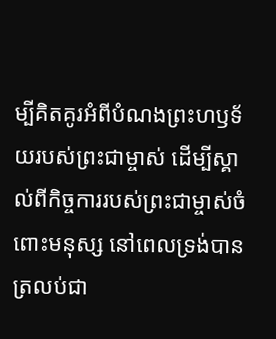ម្បីគិតគូរអំពីបំណងព្រះហឫទ័យរបស់ព្រះជាម្ចាស់ ដើម្បីស្គាល់ពីកិច្ចការរបស់ព្រះជាម្ចាស់ចំពោះមនុស្ស នៅពេលទ្រង់បានត្រលប់ជា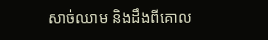សាច់ឈាម និងដឹងពីគោល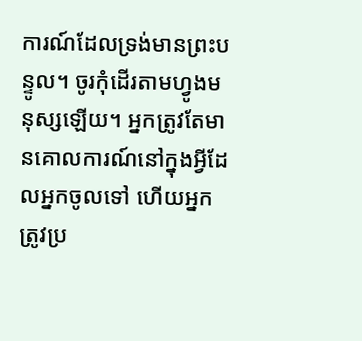ការណ៍ដែលទ្រង់មានព្រះបន្ទូល។ ចូរកុំដើរតាមហ្វូងមនុស្សឡើយ។ អ្នកត្រូវតែមានគោលការណ៍នៅក្នុងអ្វីដែលអ្នកចូលទៅ ហើយអ្នកត្រូវប្រ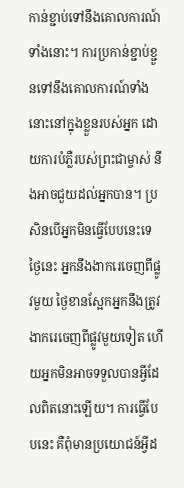កាន់ខ្ជាប់ទៅនឹងគោលការណ៍ទាំងនោះ។ ការប្រកាន់ខ្ជាប់ខ្ជួនទៅនឹងគោលការណ៍ទាំងនោះនៅក្នុងខ្លួនរបស់អ្នក ដោយការបំភ្លឺរបស់ព្រះជាម្ចាស់ នឹងអាចជួយដល់អ្នកបាន។ ប្រសិនបើអ្នកមិនធ្វើបែបនេះទេ ថ្ងៃនេះ អ្នកនឹងងាករេចេញពីផ្លូវមួយ ថ្ងៃខានស្អែកអ្នកនឹងត្រូវងាករេចេញពីផ្លូវមួយទៀត ហើយអ្នកមិនអាចទទួលបានអ្វីដែលពិតនោះឡើយ។ ការធ្វើបែបនេះ គឺពុំមានប្រយោជន៍អ្វីដ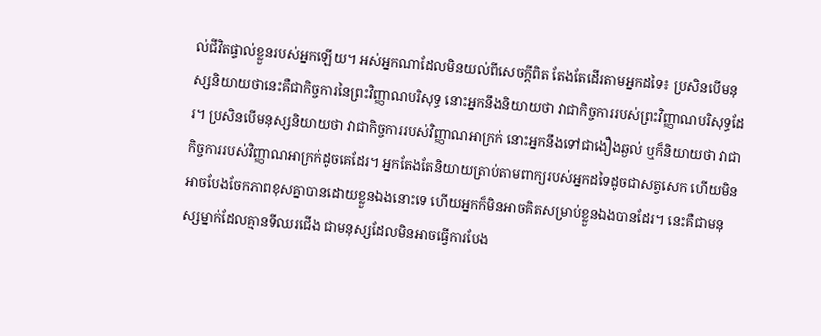ល់ជីវិតផ្ទាល់ខ្លួនរបស់អ្នកឡើយ។ អស់អ្នកណាដែលមិនយល់ពីសេចក្តីពិត តែងតែដើរតាមអ្នកដទៃ៖ ប្រសិនបើមនុស្សនិយាយថានេះគឺជាកិច្ចការនៃព្រះវិញ្ញាណបរិសុទ្ធ នោះអ្នកនឹងនិយាយថា វាជាកិច្ចការរបស់ព្រះវិញ្ញាណបរិសុទ្ធដែរ។ ប្រសិនបើមនុស្សនិយាយថា វាជាកិច្ចការរបស់វិញ្ញាណអាក្រក់ នោះអ្នកនឹងទៅជាងឿងឆ្ងល់ ឬក៏និយាយថា វាជាកិច្ចការរបស់វិញ្ញាណអាក្រក់ដូចគេដែរ។ អ្នកតែងតែនិយាយត្រាប់តាមពាក្យរបស់អ្នកដទៃដូចជាសត្វសេក ហើយមិនអាចបែងចែកភាពខុសគ្នាបានដោយខ្លួនឯងនោះទេ ហើយអ្នកក៏មិនអាចគិតសម្រាប់ខ្លួនឯងបានដែរ។ នេះគឺជាមនុស្សម្នាក់ដែលគ្មានទីឈរជើង ជាមនុស្សដែលមិនអាចធ្វើការបែង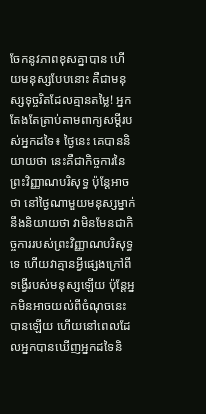ចែកនូវភាពខុសគ្នាបាន ហើយមនុស្សបែបនោះ គឺជាមនុស្សទុច្ចរិតដែលគ្មានតម្លៃ! អ្នកតែងតែត្រាប់តាមពាក្យសម្ដីរបស់អ្នកដទៃ៖ ថ្ងៃនេះ គេបាននិយាយថា នេះគឺជាកិច្ចការនៃព្រះវិញ្ញាណបរិសុទ្ធ ប៉ុន្តែអាចថា នៅថ្ងៃណាមួយមនុស្សម្នាក់នឹងនិយាយថា វាមិនមែនជាកិច្ចការរបស់ព្រះវិញ្ញាណបរិសុទ្ធទេ ហើយវាគ្មានអ្វីផ្សេងក្រៅពីទង្វើរបស់មនុស្សឡើយ ប៉ុន្តែអ្នកមិនអាចយល់ពីចំណុចនេះបានឡើយ ហើយនៅពេលដែលអ្នកបានឃើញអ្នកដទៃនិ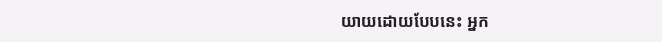យាយដោយបែបនេះ អ្នក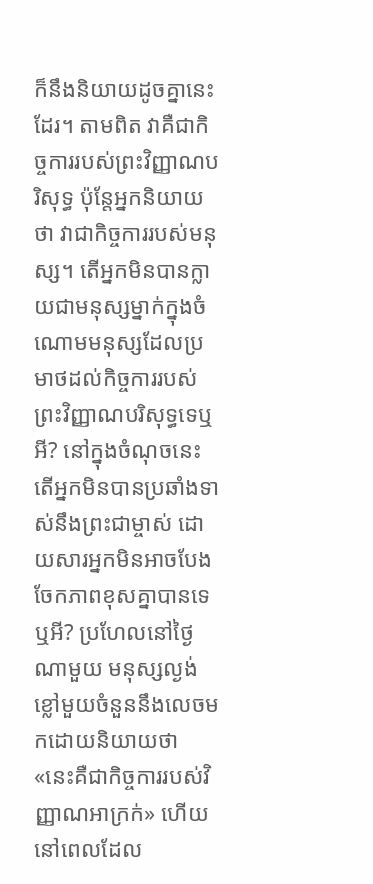ក៏នឹងនិយាយដូចគ្នានេះដែរ។ តាមពិត វាគឺជាកិច្ចការរបស់ព្រះវិញ្ញាណបរិសុទ្ធ ប៉ុន្តែអ្នកនិយាយថា វាជាកិច្ចការរបស់មនុស្ស។ តើអ្នកមិនបានក្លាយជាមនុស្សម្នាក់ក្នុងចំណោមមនុស្សដែលប្រមាថដល់កិច្ចការរបស់ព្រះវិញ្ញាណបរិសុទ្ធទេឬអី? នៅក្នុងចំណុចនេះតើអ្នកមិនបានប្រឆាំងទាស់នឹងព្រះជាម្ចាស់ ដោយសារអ្នកមិនអាចបែងចែកភាពខុសគ្នាបានទេឬអី? ប្រហែលនៅថ្ងៃណាមួយ មនុស្សល្ងង់ខ្លៅមួយចំនួននឹងលេចមកដោយនិយាយថា «នេះគឺជាកិច្ចការរបស់វិញ្ញាណអាក្រក់» ហើយនៅពេលដែល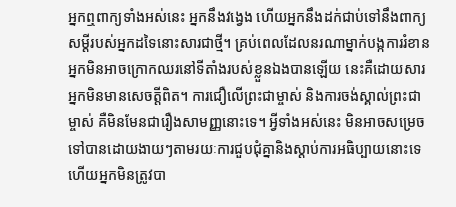អ្នកឮពាក្យទាំងអស់នេះ អ្នកនឹងវង្វេង ហើយអ្នកនឹងដក់ជាប់ទៅនឹងពាក្យសម្ដីរបស់អ្នកដទៃនោះសារជាថ្មី។ គ្រប់ពេលដែលនរណាម្នាក់បង្កការរំខាន អ្នកមិនអាចក្រោកឈរនៅទីតាំងរបស់ខ្លួនឯងបានឡើយ នេះគឺដោយសារអ្នកមិនមានសេចត្ដីពិត។ ការជឿលើព្រះជាម្ចាស់ និងការចង់ស្គាល់ព្រះជាម្ចាស់ គឺមិនមែនជារឿងសាមញ្ញនោះទេ។ អ្វីទាំងអស់នេះ មិនអាចសម្រេចទៅបានដោយងាយៗតាមរយៈការជួបជុំគ្នានិងស្ដាប់ការអធិប្បាយនោះទេ ហើយអ្នកមិនត្រូវបា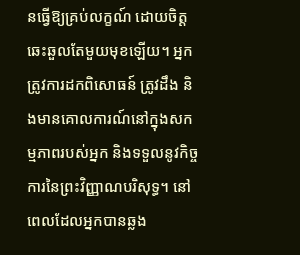នធ្វើឱ្យគ្រប់លក្ខណ៍ ដោយចិត្តឆេះឆួលតែមួយមុខឡើយ។ អ្នកត្រូវការដកពិសោធន៍ ត្រូវដឹង និងមានគោលការណ៍នៅក្នុងសកម្មភាពរបស់អ្នក និងទទួលនូវកិច្ចការនៃព្រះវិញ្ញាណបរិសុទ្ធ។ នៅពេលដែលអ្នកបានឆ្លង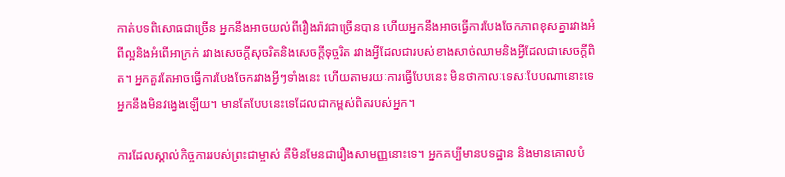កាត់បទពិសោធជាច្រើន អ្នកនឹងអាចយល់ពីរឿងរ៉ាវជាច្រើនបាន ហើយអ្នកនឹងអាចធ្វើការបែងចែកភាពខុសគ្នារវាងអំពីល្អនិងអំពើអាក្រក់ រវាងសេចក្តីសុចរិតនិងសេចក្ដីទុច្ចរិត រវាងអ្វីដែលជារបស់ខាងសាច់ឈាមនិងអ្វីដែលជាសេចក្តីពិត។ អ្នកគួរតែអាចធ្វើការបែងចែករវាងអ្វីៗទាំងនេះ ហើយតាមរយៈការធ្វើបែបនេះ មិនថាកាលៈទេសៈបែបណានោះទេ អ្នកនឹងមិនវង្វេងឡើយ។ មានតែបែបនេះទេដែលជាកម្ពស់ពិតរបស់អ្នក។

ការដែលស្គាល់កិច្ចការរបស់ព្រះជាម្ចាស់ គឺមិនមែនជារឿងសាមញ្ញនោះទេ។ អ្នកគប្បីមានបទដ្ឋាន និងមានគោលបំ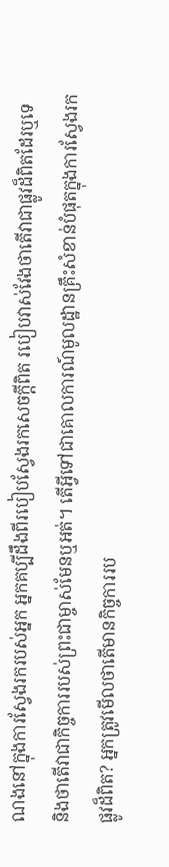ណងនៅក្នុងការស្វែងរករបស់អ្នក អ្នកគប្បីដឹងពីរបៀបស្វែងរកសេចក្តីពិត របៀបវាស់វែងថាតើវាជាផ្លូវដ៏ពិតដែរឬទេ និងថាតើវាជាកិច្ចការរបស់ព្រះជាម្ចាស់មែនឬអត់។ តើអ្វីទៅជាគោលការណ៍មូលដ្ឋានគ្រឹះសំខាន់បំផុតក្នុងការស្វែងរកផ្លូវដ៏ពិត? អ្នកត្រូវមើលថាតើមានកិច្ចការរប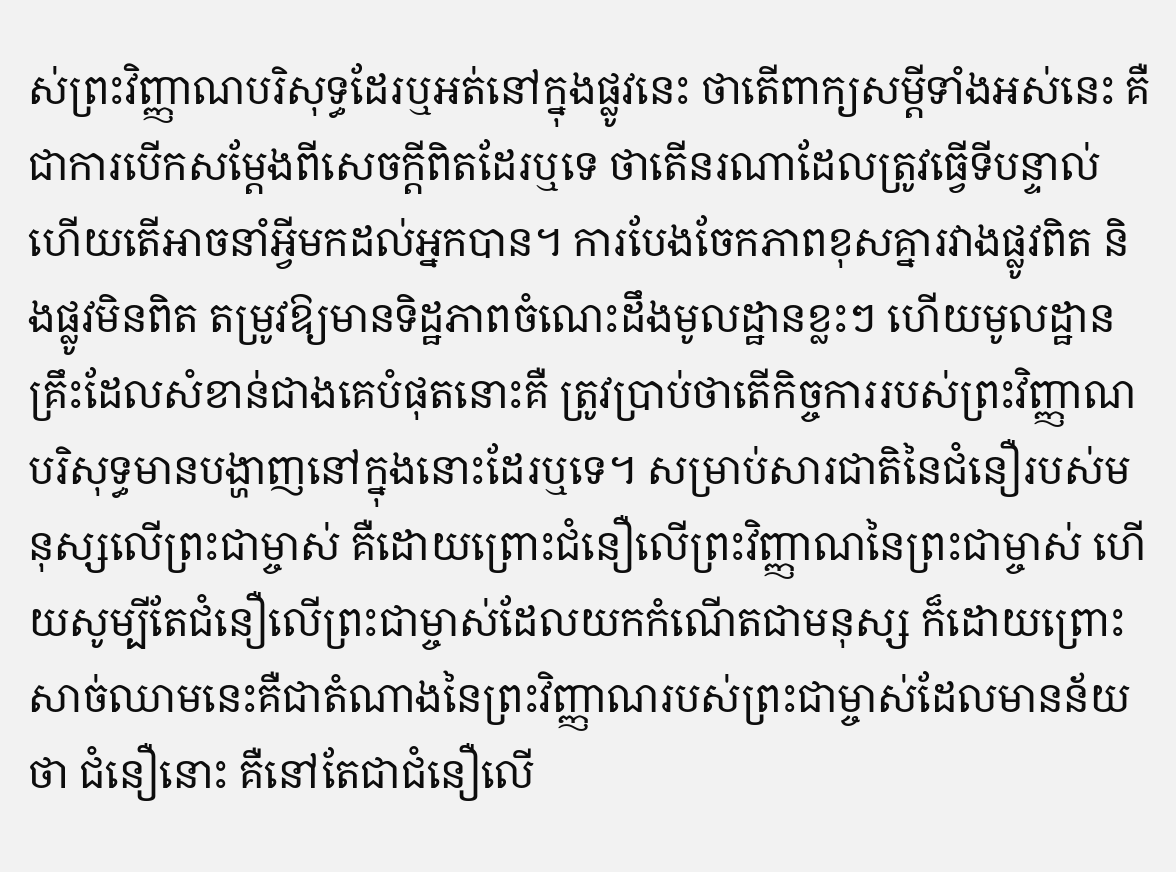ស់ព្រះវិញ្ញាណបរិសុទ្ធដែរឬអត់នៅក្នុងផ្លូវនេះ ថាតើពាក្យសម្ដីទាំងអស់នេះ គឺជាការបើកសម្ដែងពីសេចក្តីពិតដែរឬទេ ថាតើនរណាដែលត្រូវធ្វើទីបន្ទាល់ ហើយតើអាចនាំអ្វីមកដល់អ្នកបាន។ ការបែងចែកភាពខុសគ្នារវាងផ្លូវពិត និងផ្លូវមិនពិត តម្រូវឱ្យមានទិដ្ឋភាពចំណេះដឹងមូលដ្ឋានខ្លះៗ ហើយមូលដ្ឋានគ្រឹះដែលសំខាន់ជាងគេបំផុតនោះគឺ ត្រូវប្រាប់ថាតើកិច្ចការរបស់ព្រះវិញ្ញាណបរិសុទ្ធមានបង្ហាញនៅក្នុងនោះដែរឬទេ។ សម្រាប់សារជាតិនៃជំនឿរបស់មនុស្សលើព្រះជាម្ចាស់ គឺដោយព្រោះជំនឿលើព្រះវិញ្ញាណនៃព្រះជាម្ចាស់ ហើយសូម្បីតែជំនឿលើព្រះជាម្ចាស់ដែលយកកំណើតជាមនុស្ស ក៏ដោយព្រោះសាច់ឈាមនេះគឺជាតំណាងនៃព្រះវិញ្ញាណរបស់ព្រះជាម្ចាស់ដែលមានន័យថា ជំនឿនោះ គឺនៅតែជាជំនឿលើ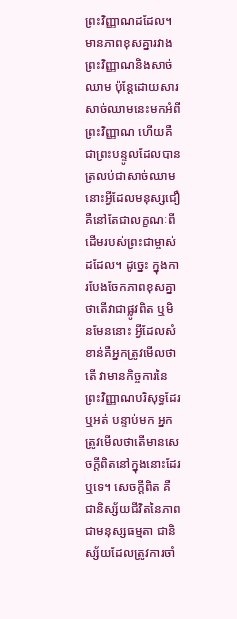ព្រះវិញ្ញាណដដែល។ មានភាពខុសគ្នារវាងព្រះវិញ្ញាណនិងសាច់ឈាម ប៉ុន្តែដោយសារសាច់ឈាមនេះមកអំពីព្រះវិញ្ញាណ ហើយគឺជាព្រះបន្ទូលដែលបានត្រលប់ជាសាច់ឈាមនោះអ្វីដែលមនុស្សជឿ គឺនៅតែជាលក្ខណៈពីដើមរបស់ព្រះជាម្ចាស់ដដែល។ ដូច្នេះ ក្នុងការបែងចែកភាពខុសគ្នាថាតើវាជាផ្លូវពិត ឬមិនមែននោះ អ្វីដែលសំខាន់គឺអ្នកត្រូវមើលថាតើ វាមានកិច្ចការនៃព្រះវិញ្ញាណបរិសុទ្ធដែរឬអត់ បន្ទាប់មក អ្នកត្រូវមើលថាតើមានសេចក្តីពិតនៅក្នុងនោះដែរឬទេ។ សេចក្តីពិត គឺជានិស្ស័យជីវិតនៃភាពជាមនុស្សធម្មតា ជានិស្ស័យដែលត្រូវការចាំ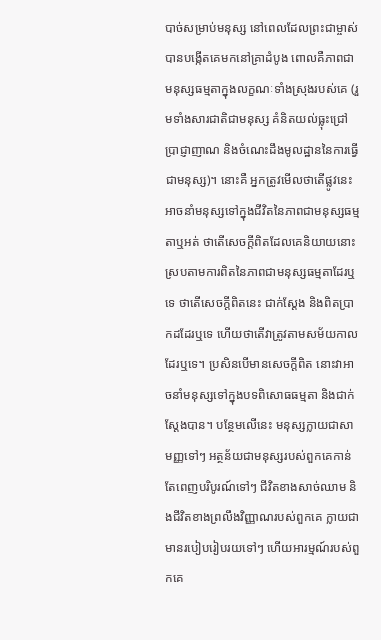បាច់សម្រាប់មនុស្ស នៅពេលដែលព្រះជាម្ចាស់បានបង្កើតគេមកនៅគ្រាដំបូង ពោលគឺភាពជាមនុស្សធម្មតាក្នុងលក្ខណៈទាំងស្រុងរបស់គេ (រួមទាំងសារជាតិជាមនុស្ស គំនិតយល់ធ្លុះជ្រៅ ប្រាជ្ញាញាណ និងចំណេះដឹងមូលដ្ឋាននៃការធ្វើជាមនុស្ស)។ នោះគឺ អ្នកត្រូវមើលថាតើផ្លូវនេះ អាចនាំមនុស្សទៅក្នុងជីវិតនៃភាពជាមនុស្សធម្មតាឬអត់ ថាតើសេចក្តីពិតដែលគេនិយាយនោះ ស្របតាមការពិតនៃភាពជាមនុស្សធម្មតាដែរឬទេ ថាតើសេចក្តីពិតនេះ ជាក់ស្ដែង និងពិតប្រាកដដែរឬទេ ហើយថាតើវាត្រូវតាមសម័យកាលដែរឬទេ។ ប្រសិនបើមានសេចក្តីពិត នោះវាអាចនាំមនុស្សទៅក្នុងបទពិសោធធម្មតា និងជាក់ស្ដែងបាន។ បន្ថែមលើនេះ មនុស្សក្លាយជាសាមញ្ញទៅៗ អត្ថន័យជាមនុស្សរបស់ពួកគេកាន់តែពេញបរិបូរណ៍ទៅៗ ជីវិតខាងសាច់ឈាម និងជីវិតខាងព្រលឹងវិញ្ញាណរបស់ពួកគេ ក្លាយជាមានរបៀបរៀបរយទៅៗ ហើយអារម្មណ៍របស់ពួកគេ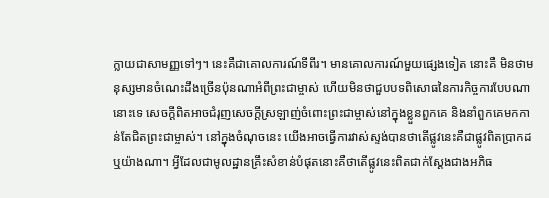ក្លាយជាសាមញ្ញទៅៗ។ នេះគឺជាគោលការណ៍ទីពីរ។ មានគោលការណ៍មួយផ្សេងទៀត នោះគឺ មិនថាមនុស្សមានចំណេះដឹងច្រើនប៉ុនណាអំពីព្រះជាម្ចាស់ ហើយមិនថាជួបបទពិសោធនៃការកិច្ចការបែបណានោះទេ សេចក្តីពិតអាចជំរុញសេចក្ដីស្រឡាញ់ចំពោះព្រះជាម្ចាស់នៅក្នុងខ្លួនពួកគេ និងនាំពួកគេមកកាន់តែជិតព្រះជាម្ចាស់។ នៅក្នុងចំណុចនេះ យើងអាចធ្វើការវាស់ស្ទង់បានថាតើផ្លូវនេះគឺជាផ្លូវពិតប្រាកដឬយ៉ាងណា។ អ្វីដែលជាមូលដ្ឋានគ្រឹះសំខាន់បំផុតនោះគឺថាតើផ្លូវនេះពិតជាក់ស្ដែងជាងអភិធ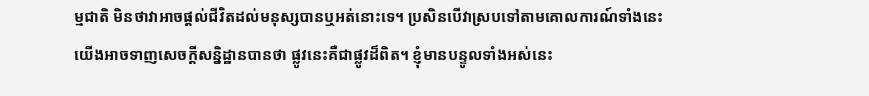ម្មជាតិ មិនថាវាអាចផ្ដល់ជីវិតដល់មនុស្សបានឬអត់នោះទេ។ ប្រសិនបើវាស្របទៅតាមគោលការណ៍ទាំងនេះ យើងអាចទាញសេចក្ដីសន្និដ្ឋានបានថា ផ្លូវនេះគឺជាផ្លូវដ៏ពិត។ ខ្ញុំមានបន្ទូលទាំងអស់នេះ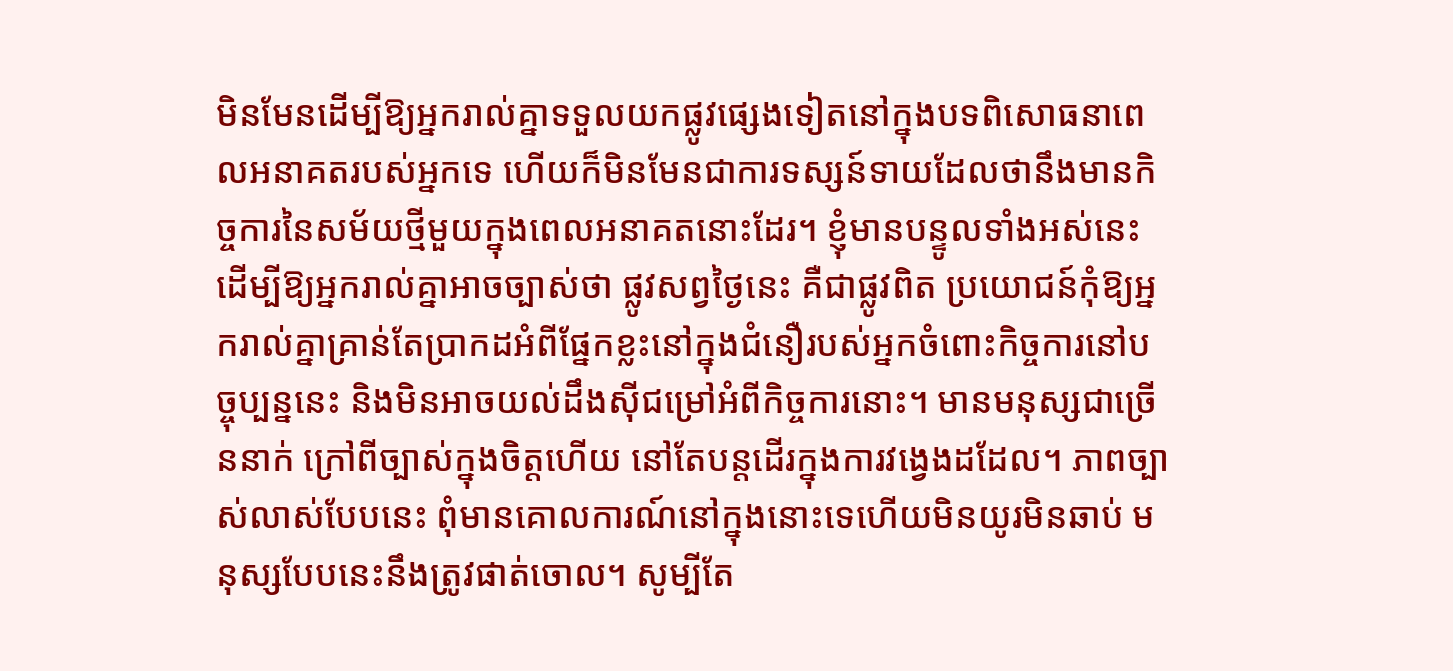មិនមែនដើម្បីឱ្យអ្នករាល់គ្នាទទួលយកផ្លូវផ្សេងទៀតនៅក្នុងបទពិសោធនាពេលអនាគតរបស់អ្នកទេ ហើយក៏មិនមែនជាការទស្សន៍ទាយដែលថានឹងមានកិច្ចការនៃសម័យថ្មីមួយក្នុងពេលអនាគតនោះដែរ។ ខ្ញុំមានបន្ទូលទាំងអស់នេះ ដើម្បីឱ្យអ្នករាល់គ្នាអាចច្បាស់ថា ផ្លូវសព្វថ្ងៃនេះ គឺជាផ្លូវពិត ប្រយោជន៍កុំឱ្យអ្នករាល់គ្នាគ្រាន់តែប្រាកដអំពីផ្នែកខ្លះនៅក្នុងជំនឿរបស់អ្នកចំពោះកិច្ចការនៅបច្ចុប្បន្ននេះ និងមិនអាចយល់ដឹងស៊ីជម្រៅអំពីកិច្ចការនោះ។ មានមនុស្សជាច្រើននាក់ ក្រៅពីច្បាស់ក្នុងចិត្តហើយ នៅតែបន្តដើរក្នុងការវង្វេងដដែល។ ភាពច្បាស់លាស់បែបនេះ ពុំមានគោលការណ៍នៅក្នុងនោះទេហើយមិនយូរមិនឆាប់ មនុស្សបែបនេះនឹងត្រូវផាត់ចោល។ សូម្បីតែ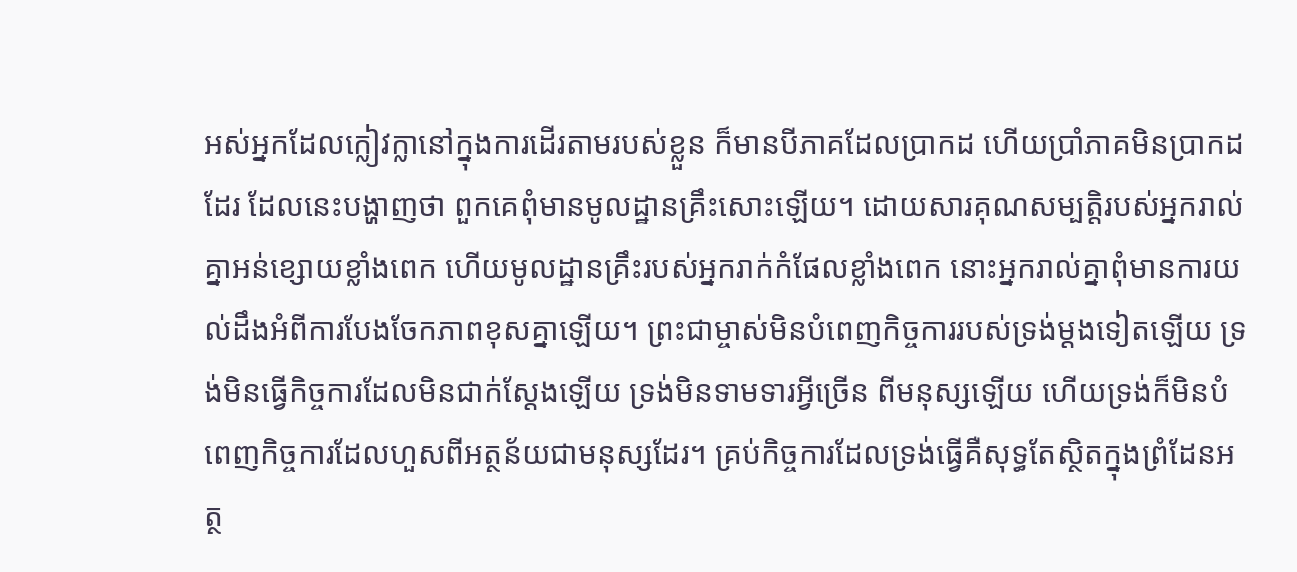អស់អ្នកដែលក្លៀវក្លានៅក្នុងការដើរតាមរបស់ខ្លួន ក៏មានបីភាគដែលប្រាកដ ហើយប្រាំភាគមិនប្រាកដដែរ ដែលនេះបង្ហាញថា ពួកគេពុំមានមូលដ្ឋានគ្រឹះសោះឡើយ។ ដោយសារគុណសម្បត្តិរបស់អ្នករាល់គ្នាអន់ខ្សោយខ្លាំងពេក ហើយមូលដ្ឋានគ្រឹះរបស់អ្នករាក់កំផែលខ្លាំងពេក នោះអ្នករាល់គ្នាពុំមានការយល់ដឹងអំពីការបែងចែកភាពខុសគ្នាឡើយ។ ព្រះជាម្ចាស់មិនបំពេញកិច្ចការរបស់ទ្រង់ម្ដងទៀតឡើយ ទ្រង់មិនធ្វើកិច្ចការដែលមិនជាក់ស្ដែងឡើយ ទ្រង់មិនទាមទារអ្វីច្រើន ពីមនុស្សឡើយ ហើយទ្រង់ក៏មិនបំពេញកិច្ចការដែលហួសពីអត្ថន័យជាមនុស្សដែរ។ គ្រប់កិច្ចការដែលទ្រង់ធ្វើគឺសុទ្ធតែស្ថិតក្នុងព្រំដែនអត្ថ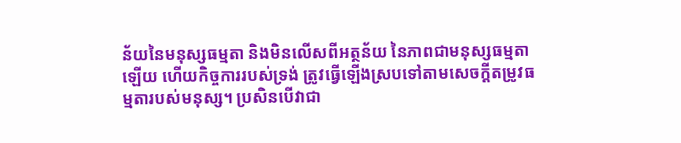ន័យនៃមនុស្សធម្មតា និងមិនលើសពីអត្ថន័យ នៃភាពជាមនុស្សធម្មតាឡើយ ហើយកិច្ចការរបស់ទ្រង់ ត្រូវធ្វើឡើងស្របទៅតាមសេចក្ដីតម្រូវធម្មតារបស់មនុស្ស។ ប្រសិនបើវាជា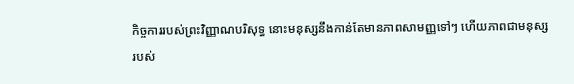កិច្ចការរបស់ព្រះវិញ្ញាណបរិសុទ្ធ នោះមនុស្សនឹងកាន់តែមានភាពសាមញ្ញទៅៗ ហើយភាពជាមនុស្សរបស់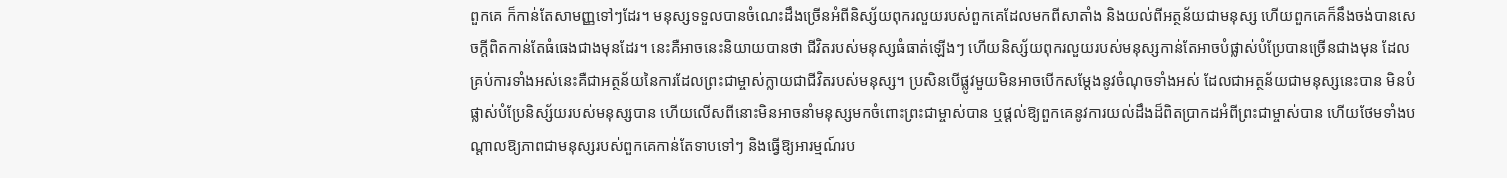ពួកគេ ក៏កាន់តែសាមញ្ញទៅៗដែរ។ មនុស្សទទួលបានចំណេះដឹងច្រើនអំពីនិស្ស័យពុករលួយរបស់ពួកគេដែលមកពីសាតាំង និងយល់ពីអត្ថន័យជាមនុស្ស ហើយពួកគេក៏នឹងចង់បានសេចក្តីពិតកាន់តែធំធេងជាងមុនដែរ។ នេះគឺអាចនេះនិយាយបានថា ជីវិតរបស់មនុស្សធំធាត់ឡើងៗ ហើយនិស្ស័យពុករលួយរបស់មនុស្សកាន់តែអាចបំផ្លាស់បំប្រែបានច្រើនជាងមុន ដែលគ្រប់ការទាំងអស់នេះគឺជាអត្ថន័យនៃការដែលព្រះជាម្ចាស់ក្លាយជាជីវិតរបស់មនុស្ស។ ប្រសិនបើផ្លូវមួយមិនអាចបើកសម្ដែងនូវចំណុចទាំងអស់ ដែលជាអត្ថន័យជាមនុស្សនេះបាន មិនបំផ្លាស់បំប្រែនិស្ស័យរបស់មនុស្សបាន ហើយលើសពីនោះមិនអាចនាំមនុស្សមកចំពោះព្រះជាម្ចាស់បាន ឬផ្ដល់ឱ្យពួកគេនូវការយល់ដឹងដ៏ពិតប្រាកដអំពីព្រះជាម្ចាស់បាន ហើយថែមទាំងបណ្ដាលឱ្យភាពជាមនុស្សរបស់ពួកគេកាន់តែទាបទៅៗ និងធ្វើឱ្យអារម្មណ៍រប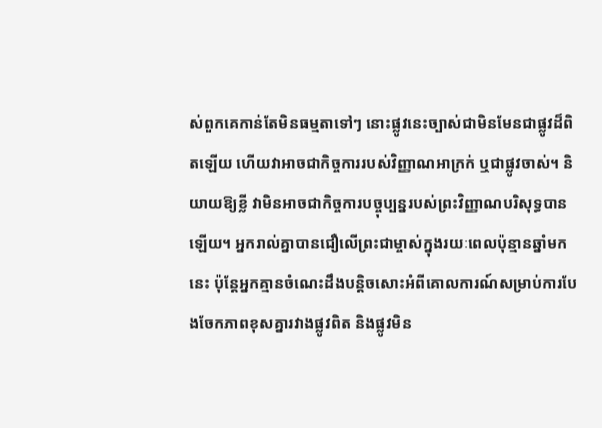ស់ពួកគេកាន់តែមិនធម្មតាទៅៗ នោះផ្លូវនេះច្បាស់ជាមិនមែនជាផ្លូវដ៏ពិតឡើយ ហើយវាអាចជាកិច្ចការរបស់វិញ្ញាណអាក្រក់ ឬជាផ្លូវចាស់។ និយាយឱ្យខ្លី វាមិនអាចជាកិច្ចការបច្ចុប្បន្នរបស់ព្រះវិញ្ញាណបរិសុទ្ធបានឡើយ។ អ្នករាល់គ្នាបានជឿលើព្រះជាម្ចាស់ក្នុងរយៈពេលប៉ុន្មានឆ្នាំមកនេះ ប៉ុន្តែអ្នកគ្មានចំណេះដឹងបន្តិចសោះអំពីគោលការណ៍សម្រាប់ការបែងចែកភាពខុសគ្នារវាងផ្លូវពិត និងផ្លូវមិន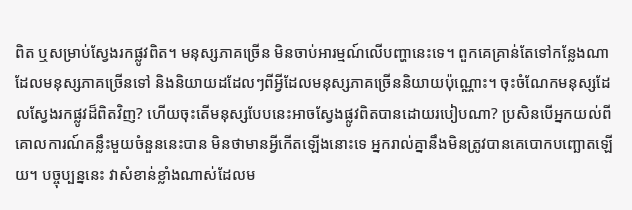ពិត ឬសម្រាប់ស្វែងរកផ្លូវពិត។ មនុស្សភាគច្រើន មិនចាប់អារម្មណ៍លើបញ្ហានេះទេ។ ពួកគេគ្រាន់តែទៅកន្លែងណាដែលមនុស្សភាគច្រើនទៅ និងនិយាយដដែលៗពីអ្វីដែលមនុស្សភាគច្រើននិយាយប៉ុណ្ណោះ។ ចុះចំណែកមនុស្សដែលស្វែងរកផ្លូវដ៏ពិតវិញ? ហើយចុះតើមនុស្សបែបនេះអាចស្វែងផ្លូវពិតបានដោយរបៀបណា? ប្រសិនបើអ្នកយល់ពីគោលការណ៍គន្លឹះមួយចំនួននេះបាន មិនថាមានអ្វីកើតឡើងនោះទេ អ្នករាល់គ្នានឹងមិនត្រូវបានគេបោកបញ្ឆោតឡើយ។ បច្ចុប្បន្ននេះ វាសំខាន់ខ្លាំងណាស់ដែលម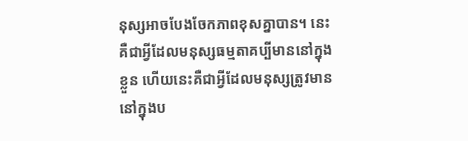នុស្សអាចបែងចែកភាពខុសគ្នាបាន។ នេះគឺជាអ្វីដែលមនុស្សធម្មតាគប្បីមាននៅក្នុងខ្លួន ហើយនេះគឺជាអ្វីដែលមនុស្សត្រូវមាននៅក្នុងប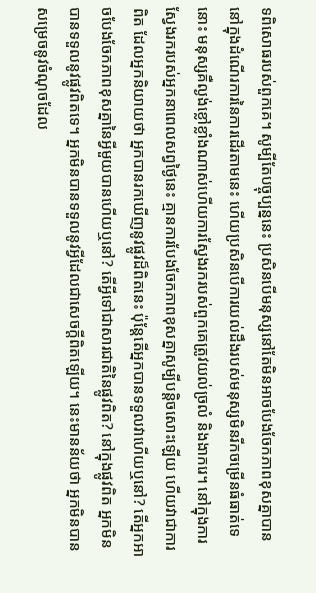ទពិសោធរបស់ពួកគេ។ សូម្បីតែបច្ចុប្បន្ននេះ ប្រសិនបើមនុស្សនៅតែមិនអាចបែងចែកភាពខុសគ្នាបាននៅក្នុងដំណើរការនៃការដើរតាមនេះ ហើយប្រសិនបើការយល់ដឹងរបស់មនុស្សមិនរីកចម្រើនធំធាត់ទេនោះ មនុស្សគឺល្ងង់ខ្លៅខ្លាំងណាស់ហើយការស្វែងរករបស់ពួកគេត្រូវយល់ច្រលំ និងងាករេ។ នៅក្នុងការស្វែងរករបស់អ្នកនាពេលសព្វថ្ងៃនេះ គ្មានការបែងចែកភាពខុសគ្នាសូម្បីបន្តិចសោះឡើយ ហើយវាជាការពិត ដែលអ្នកនិយាយថា អ្នកបានរកឃើញនូវផ្លូវដ៏ពិតនេះ ប៉ុន្ដែតើអ្នកបានទទួលវាហើយឬនៅ? តើអ្នកអាចបែងចែកភាពខុសគ្នានៃអ្វីមួយបានហើយឬនៅ? តើអ្វីទៅជាសារជាតិនៃផ្លូវពិត? នៅក្នុងផ្លូវពិត អ្នកមិនបានទទួលនូវផ្លូវពិតទេ។ អ្នកមិនបានទទួលនូវអ្វីដែលជាសេចក្តីពិតឡើយ។ នេះមានន័យថា អ្នកមិនបានសម្រេចនូវចំណុចដែល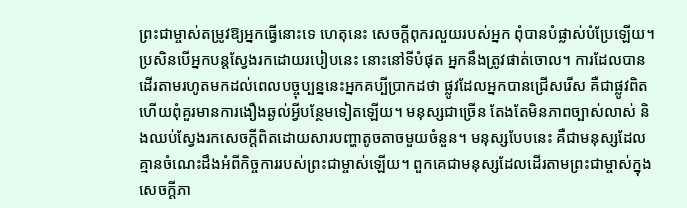ព្រះជាម្ចាស់តម្រូវឱ្យអ្នកធ្វើនោះទេ ហេតុនេះ សេចក្តីពុករលួយរបស់អ្នក ពុំបានបំផ្លាស់បំប្រែឡើយ។ ប្រសិនបើអ្នកបន្តស្វែងរកដោយរបៀបនេះ នោះនៅទីបំផុត អ្នកនឹងត្រូវផាត់ចោល។ ការដែលបានដើរតាមរហូតមកដល់ពេលបច្ចុប្បន្ននេះអ្នកគប្បីប្រាកដថា ផ្លូវដែលអ្នកបានជ្រើសរើស គឺជាផ្លូវពិត ហើយពុំគួរមានការងឿងឆ្ងល់អ្វីបន្ថែមទៀតឡើយ។ មនុស្សជាច្រើន តែងតែមិនភាពច្បាស់លាស់ និងឈប់ស្វែងរកសេចក្តីពិតដោយសារបញ្ហាតូចតាចមួយចំនួន។ មនុស្សបែបនេះ គឺជាមនុស្សដែលគ្មានចំណេះដឹងអំពីកិច្ចការរបស់ព្រះជាម្ចាស់ឡើយ។ ពួកគេជាមនុស្សដែលដើរតាមព្រះជាម្ចាស់ក្នុងសេចក្តីភា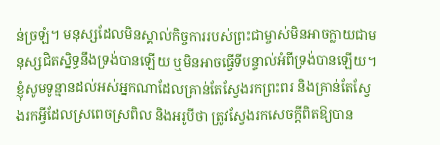ន់ច្រឡំ។ មនុស្សដែលមិនស្គាល់កិច្ចការរបស់ព្រះជាម្ចាស់មិនអាចក្លាយជាមនុស្សជិតស្និទ្ធនឹងទ្រង់បានឡើយ ឬមិនអាចធ្វើទីបន្ទាល់អំពីទ្រង់បានឡើយ។ ខ្ញុំសូមទូន្មានដល់អស់អ្នកណាដែលគ្រាន់តែស្វែងរកព្រះពរ និងគ្រាន់តែស្វែងរកអ្វីដែលស្រពេចស្រពិល និងអរូបីថា ត្រូវស្វែងរកសេចក្តីពិតឱ្យបាន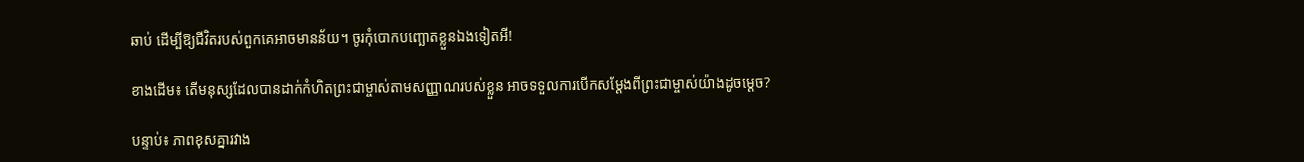ឆាប់ ដើម្បីឱ្យជីវិតរបស់ពួកគេអាចមានន័យ។ ចូរកុំបោកបញ្ឆោតខ្លួនឯងទៀតអី!

ខាងដើម៖ តើមនុស្សដែលបានដាក់កំហិតព្រះជាម្ចាស់តាមសញ្ញាណរបស់ខ្លួន អាចទទួលការបើកសម្ដែងពីព្រះជាម្ចាស់យ៉ាងដូចម្ដេច?

បន្ទាប់៖ ភាពខុសគ្នារវាង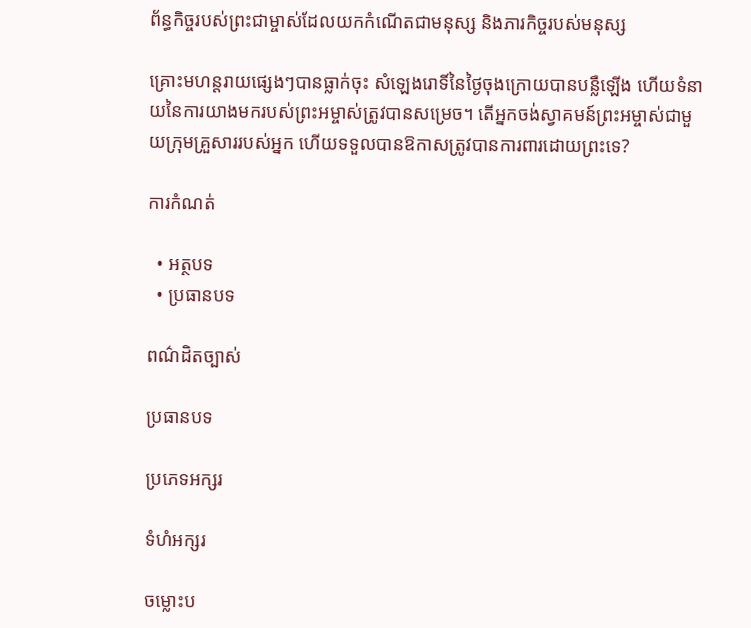ព័ន្ធកិច្ចរបស់ព្រះជាម្ចាស់ដែលយកកំណើតជាមនុស្ស និងភារកិច្ចរបស់មនុស្ស

គ្រោះមហន្តរាយផ្សេងៗបានធ្លាក់ចុះ សំឡេងរោទិ៍នៃថ្ងៃចុងក្រោយបានបន្លឺឡើង ហើយទំនាយនៃការយាងមករបស់ព្រះអម្ចាស់ត្រូវបានសម្រេច។ តើអ្នកចង់ស្វាគមន៍ព្រះអម្ចាស់ជាមួយក្រុមគ្រួសាររបស់អ្នក ហើយទទួលបានឱកាសត្រូវបានការពារដោយព្រះទេ?

ការកំណត់

  • អត្ថបទ
  • ប្រធានបទ

ពណ៌ដិតច្បាស់

ប្រធានបទ

ប្រភេទអក្សរ

ទំហំអក្សរ

ចម្លោះប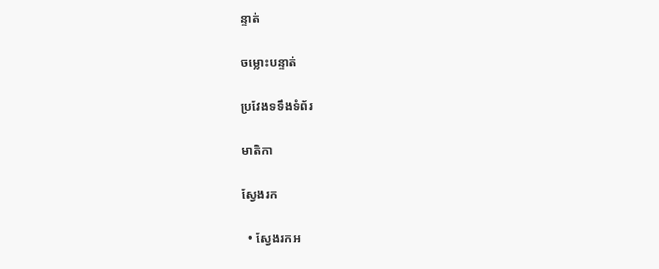ន្ទាត់

ចម្លោះបន្ទាត់

ប្រវែងទទឹងទំព័រ

មាតិកា

ស្វែងរក

  • ស្វែងរកអ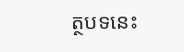ត្ថបទនេះ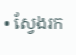• ស្វែងរក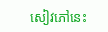សៀវភៅនេះ